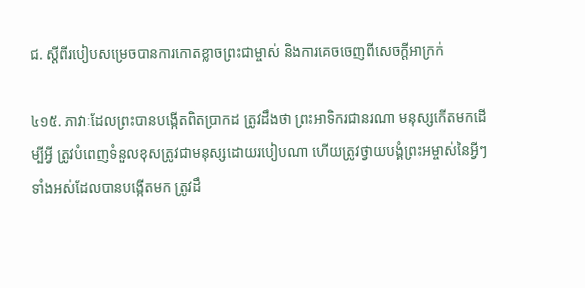ជ. ស្ដីពីរបៀបសម្រេចបានការកោតខ្លាចព្រះជាម្ចាស់ និងការគេចចេញពីសេចក្ដីអាក្រក់

៤១៥. ភាវាៈដែលព្រះបានបង្កើតពិតប្រាកដ ត្រូវដឹងថា ព្រះអាទិករជានរណា មនុស្សកើតមកដើម្បីអ្វី ត្រូវបំពេញទំនួលខុសត្រូវជាមនុស្សដោយរបៀបណា ហើយត្រូវថ្វាយបង្គំព្រះអម្ចាស់នៃអ្វីៗទាំងអស់ដែលបានបង្កើតមក ត្រូវដឹ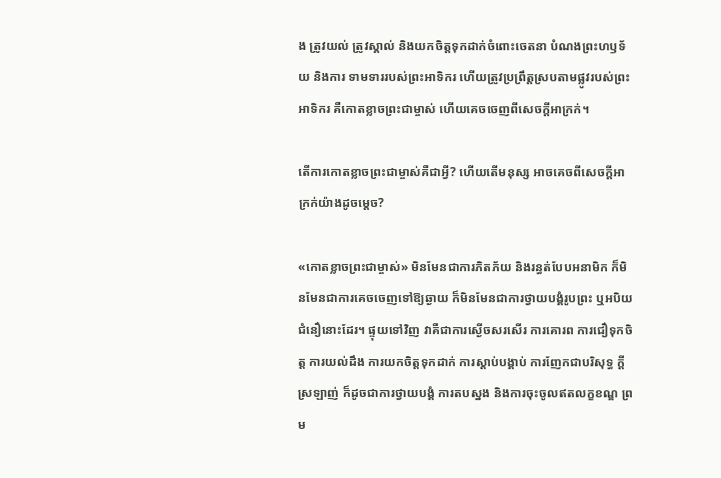ង ត្រូវយល់ ត្រូវស្គាល់ និងយកចិត្តទុកដាក់ចំពោះចេតនា បំណងព្រះហឫទ័យ និងការ ទាមទាររបស់ព្រះអាទិករ ហើយត្រូវប្រព្រឹត្តស្របតាមផ្លូវរបស់ព្រះអាទិករ គឺកោតខ្លាចព្រះជាម្ចាស់ ហើយគេចចេញពីសេចក្ដីអាក្រក់។

តើការកោតខ្លាចព្រះជាម្ចាស់គឺជាអ្វី? ហើយតើមនុស្ស អាចគេចពីសេចក្ដីអាក្រក់យ៉ាងដូចម្ដេច?

«កោតខ្លាចព្រះជាម្ចាស់» មិនមែនជាការភិតភ័យ និងរន្ធត់បែបអនាមិក ក៏មិនមែនជាការគេចចេញទៅឱ្យឆ្ងាយ ក៏មិនមែនជាការថ្វាយបង្គំរូបព្រះ ឬអបិយជំនឿនោះដែរ។ ផ្ទុយទៅវិញ វាគឺជាការស្ងើចសរសើរ ការគោរព ការជឿទុកចិត្ត ការយល់ដឹង ការយកចិត្តទុកដាក់ ការស្ដាប់បង្គាប់ ការញែកជាបរិសុទ្ធ ក្ដីស្រឡាញ់ ក៏ដូចជាការថ្វាយបង្គំ ការតបស្នង និងការចុះចូលឥតលក្ខខណ្ឌ ព្រម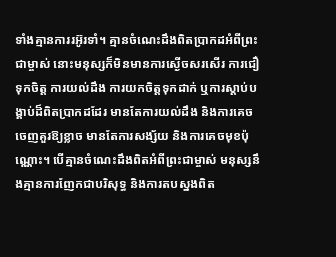ទាំងគ្មានការរអ៊ូរទាំ។ គ្មានចំណេះដឹងពិតប្រាកដអំពីព្រះជាម្ចាស់ នោះមនុស្សក៏មិនមានការស្ងើចសរសើរ ការជឿទុកចិត្ត ការយល់ដឹង ការយកចិត្តទុកដាក់ ឬការស្ដាប់បង្គាប់ដ៏ពិតប្រាកដដែរ មានតែការយល់ដឹង និងការគេចចេញគួរឱ្យខ្លាច មានតែការសង្ស័យ និងការគេចមុខប៉ុណ្ណោះ។ បើគ្មានចំណេះដឹងពិតអំពីព្រះជាម្ចាស់ មនុស្សនឹងគ្មានការញែកជាបរិសុទ្ធ និងការតបស្នងពិត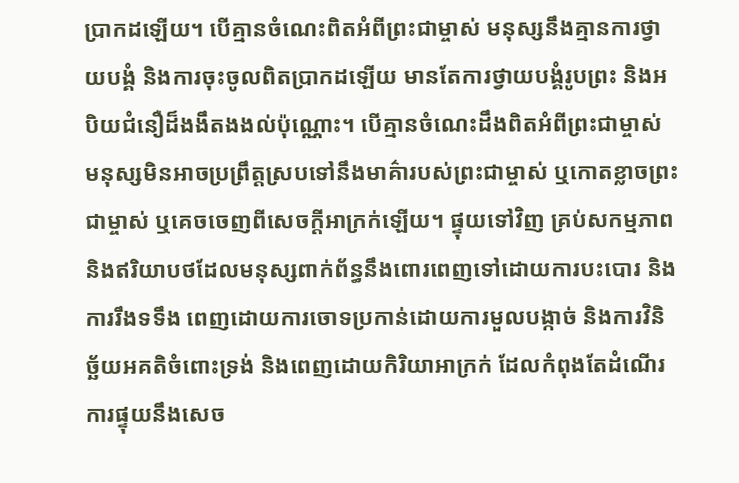ប្រាកដឡើយ។ បើគ្មានចំណេះពិតអំពីព្រះជាម្ចាស់ មនុស្សនឹងគ្មានការថ្វាយបង្គំ និងការចុះចូលពិតប្រាកដឡើយ មានតែការថ្វាយបង្គំរូបព្រះ និងអបិយជំនឿដ៏ងងឹតងងល់ប៉ុណ្ណោះ។ បើគ្មានចំណេះដឹងពិតអំពីព្រះជាម្ចាស់ មនុស្សមិនអាចប្រព្រឹត្តស្របទៅនឹងមាគ៌ារបស់ព្រះជាម្ចាស់ ឬកោតខ្លាចព្រះជាម្ចាស់ ឬគេចចេញពីសេចក្ដីអាក្រក់ឡើយ។ ផ្ទុយទៅវិញ គ្រប់សកម្មភាព និងឥរិយាបថដែលមនុស្សពាក់ព័ន្ធនឹងពោរពេញទៅដោយការបះបោរ និងការរឹងទទឹង ពេញដោយការចោទប្រកាន់ដោយការមួលបង្កាច់ និងការវិនិច្ឆ័យអគតិចំពោះទ្រង់ និងពេញដោយកិរិយាអាក្រក់ ដែលកំពុងតែដំណើរការផ្ទុយនឹងសេច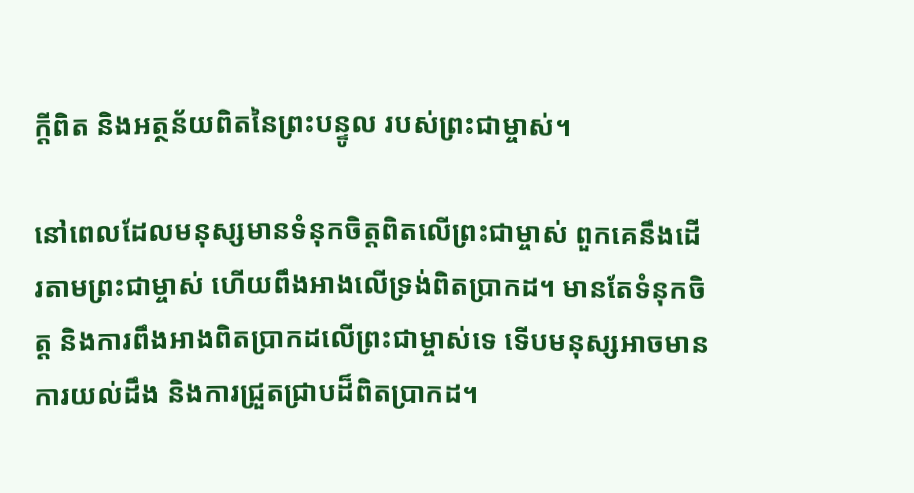ក្ដីពិត និងអត្ថន័យពិតនៃព្រះបន្ទូល របស់ព្រះជាម្ចាស់។

នៅពេលដែលមនុស្សមានទំនុកចិត្តពិតលើព្រះជាម្ចាស់ ពួកគេនឹងដើរតាមព្រះជាម្ចាស់ ហើយពឹងអាងលើទ្រង់ពិតប្រាកដ។ មានតែទំនុកចិត្ត និងការពឹងអាងពិតប្រាកដលើព្រះជាម្ចាស់ទេ ទើបមនុស្សអាចមានការយល់ដឹង និងការជ្រួតជ្រាបដ៏ពិតប្រាកដ។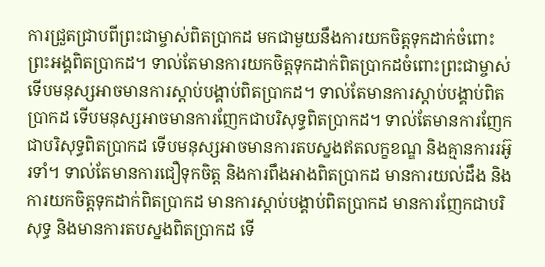ការជ្រួតជ្រាបពីព្រះជាម្ចាស់ពិតប្រាកដ មកជាមួយនឹងការយកចិត្តទុកដាក់ចំពោះព្រះអង្គពិតប្រាកដ។ ទាល់តែមានការយកចិត្តទុកដាក់ពិតប្រាកដចំពោះព្រះជាម្ចាស់ ទើបមនុស្សអាចមានការស្ដាប់បង្គាប់ពិតប្រាកដ។ ទាល់តែមានការស្ដាប់បង្គាប់ពិតប្រាកដ ទើបមនុស្សអាចមានការញែកជាបរិសុទ្ធពិតប្រាកដ។ ទាល់តែមានការញែកជាបរិសុទ្ធពិតប្រាកដ ទើបមនុស្សអាចមានការតបស្នងឥតលក្ខខណ្ឌ និងគ្មានការរអ៊ូរទាំ។ ទាល់តែមានការជឿទុកចិត្ត និងការពឹងអាងពិតប្រាកដ មានការយល់ដឹង និងការយកចិត្តទុកដាក់ពិតប្រាកដ មានការស្ដាប់បង្គាប់ពិតប្រាកដ មានការញែកជាបរិសុទ្ធ និងមានការតបស្នងពិតប្រាកដ ទើ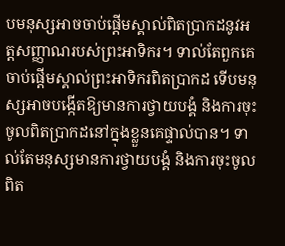បមនុស្សអាចចាប់ផ្ដើមស្គាល់ពិតប្រាកដនូវអត្តសញ្ញាណរបស់ព្រះអាទិករ។ ទាល់តែពួកគេចាប់ផ្ដើមស្គាល់ព្រះអាទិករពិតប្រាកដ ទើបមនុស្សអាចបង្កើតឱ្យមានការថ្វាយបង្គំ និងការចុះចូលពិតប្រាកដនៅក្នុងខ្លួនគេផ្ទាល់បាន។ ទាល់តែមនុស្សមានការថ្វាយបង្គំ និងការចុះចូលពិត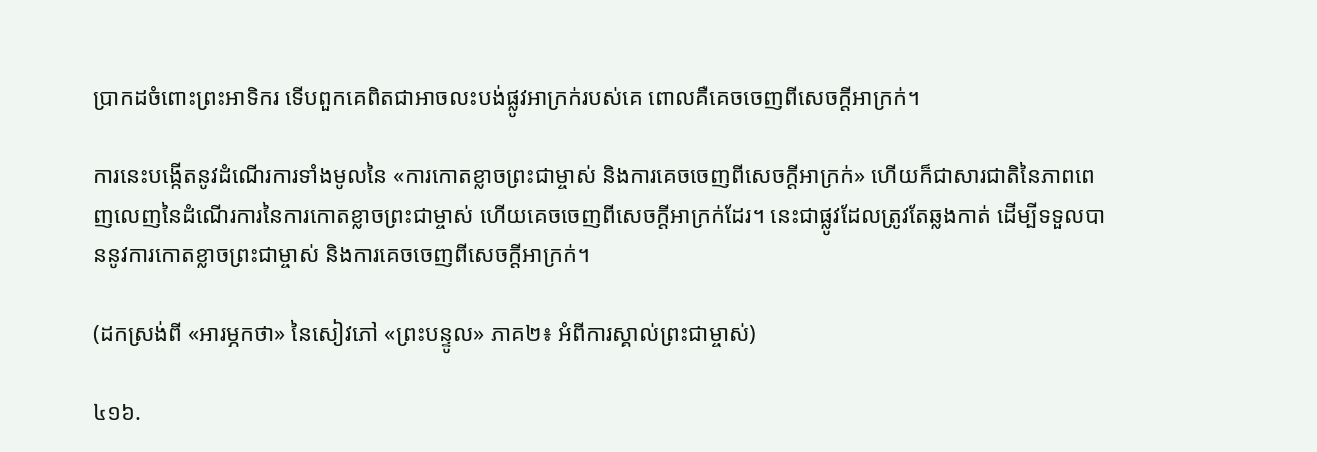ប្រាកដចំពោះព្រះអាទិករ ទើបពួកគេពិតជាអាចលះបង់ផ្លូវអាក្រក់របស់គេ ពោលគឺគេចចេញពីសេចក្ដីអាក្រក់។

ការនេះបង្កើតនូវដំណើរការទាំងមូលនៃ «ការកោតខ្លាចព្រះជាម្ចាស់ និងការគេចចេញពីសេចក្ដីអាក្រក់» ហើយក៏ជាសារជាតិនៃភាពពេញលេញនៃដំណើរការនៃការកោតខ្លាចព្រះជាម្ចាស់ ហើយគេចចេញពីសេចក្ដីអាក្រក់ដែរ។ នេះជាផ្លូវដែលត្រូវតែឆ្លងកាត់ ដើម្បីទទួលបាននូវការកោតខ្លាចព្រះជាម្ចាស់ និងការគេចចេញពីសេចក្ដីអាក្រក់។

(ដកស្រង់ពី «អារម្ភកថា» នៃសៀវភៅ «ព្រះបន្ទូល» ភាគ២៖ អំពីការស្គាល់ព្រះជាម្ចាស់)

៤១៦.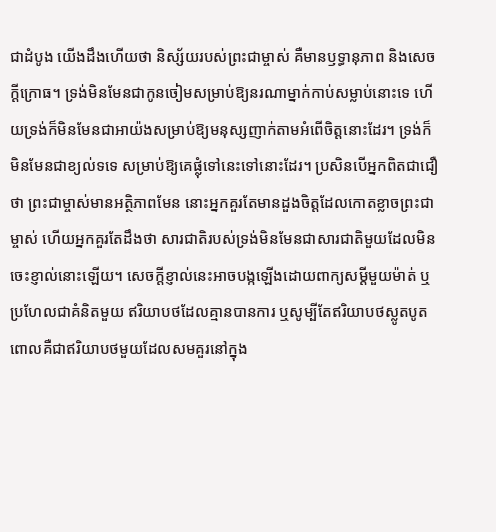ជាដំបូង យើងដឹងហើយថា និស្ស័យរបស់ព្រះជាម្ចាស់ គឺមានឫទ្ធានុភាព និងសេចក្ដីក្រោធ។ ទ្រង់មិនមែនជាកូនចៀមសម្រាប់ឱ្យនរណាម្នាក់កាប់សម្លាប់នោះទេ ហើយទ្រង់ក៏មិនមែនជាអាយ៉ងសម្រាប់ឱ្យមនុស្សញាក់តាមអំពើចិត្តនោះដែរ។ ទ្រង់ក៏មិនមែនជាខ្យល់ទទេ សម្រាប់ឱ្យគេផ្លុំទៅនេះទៅនោះដែរ។ ប្រសិនបើអ្នកពិតជាជឿថា ព្រះជាម្ចាស់មានអត្ថិភាពមែន នោះអ្នកគួរតែមានដួងចិត្តដែលកោតខ្លាចព្រះជាម្ចាស់ ហើយអ្នកគួរតែដឹងថា សារជាតិរបស់ទ្រង់មិនមែនជាសារជាតិមួយដែលមិនចេះខ្ញាល់នោះឡើយ។ សេចក្តីខ្ញាល់នេះអាចបង្កឡើងដោយពាក្យសម្ដីមួយម៉ាត់ ឬប្រហែលជាគំនិតមួយ ឥរិយាបថដែលគ្មានបានការ ឬសូម្បីតែឥរិយាបថស្លូតបូត ពោលគឺជាឥរិយាបថមួយដែលសមគួរនៅក្នុង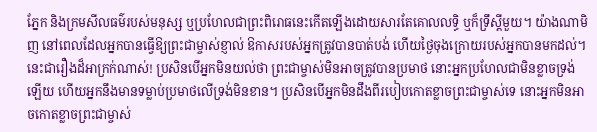ភ្នែក និងក្រមសីលធម៌របស់មនុស្ស ឬប្រហែលជាព្រះពិរោធនេះកើតឡើងដោយសារតែគោលលទ្ធិ ឬក៏ទ្រឹស្ដីមួយ។ យ៉ាងណាមិញ នៅពេលដែលអ្នកបានធ្វើឱ្យព្រះជាម្ចាស់ខ្ញាល់ ឱកាសរបស់អ្នកត្រូវបានបាត់បង់ ហើយថ្ងៃចុងក្រោយរបស់អ្នកបានមកដល់។ នេះជារឿងដ៏អាក្រក់ណាស់! ប្រសិនបើអ្នកមិនយល់ថា ព្រះជាម្ចាស់មិនអាចត្រូវបានប្រមាថ នោះអ្នកប្រហែលជាមិនខ្លាចទ្រង់ឡើយ ហើយអ្នកនឹងមានទម្លាប់ប្រមាថលើទ្រង់មិនខាន។ ប្រសិនបើអ្នកមិនដឹងពីរបៀបកោតខ្លាចព្រះជាម្ចាស់ទេ នោះអ្នកមិនអាចកោតខ្លាចព្រះជាម្ចាស់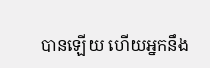បានឡើយ ហើយអ្នកនឹង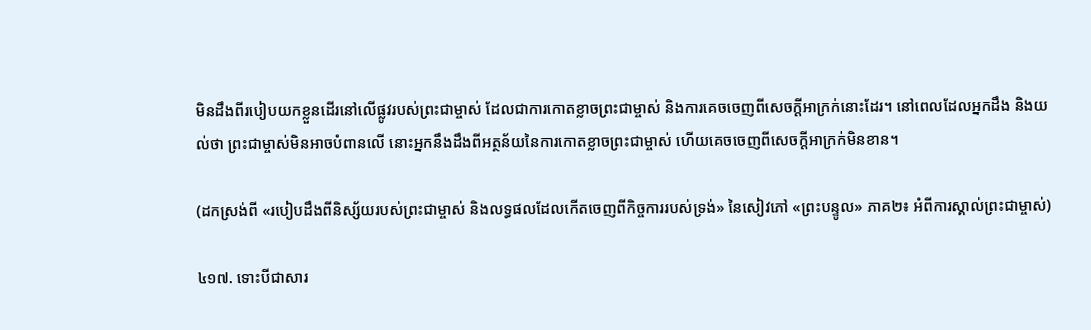មិនដឹងពីរបៀបយកខ្លួនដើរនៅលើផ្លូវរបស់ព្រះជាម្ចាស់ ដែលជាការកោតខ្លាចព្រះជាម្ចាស់ និងការគេចចេញពីសេចក្ដីអាក្រក់នោះដែរ។ នៅពេលដែលអ្នកដឹង និងយល់ថា ព្រះជាម្ចាស់មិនអាចបំពានលើ នោះអ្នកនឹងដឹងពីអត្ថន័យនៃការកោតខ្លាចព្រះជាម្ចាស់ ហើយគេចចេញពីសេចក្ដីអាក្រក់មិនខាន។

(ដកស្រង់ពី «របៀបដឹងពីនិស្ស័យរបស់ព្រះជាម្ចាស់ និងលទ្ធផលដែលកើតចេញពីកិច្ចការរបស់ទ្រង់» នៃសៀវភៅ «ព្រះបន្ទូល» ភាគ២៖ អំពីការស្គាល់ព្រះជាម្ចាស់)

៤១៧. ទោះបីជាសារ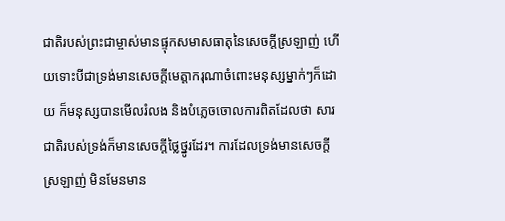ជាតិរបស់ព្រះជាម្ចាស់មានផ្ទុកសមាសធាតុនៃសេចក្តីស្រឡាញ់ ហើយទោះបីជាទ្រង់មានសេចក្តីមេត្តាករុណាចំពោះមនុស្សម្នាក់ៗក៏ដោយ ក៏មនុស្សបានមើលរំលង និងបំភ្លេចចោលការពិតដែលថា សារជាតិរបស់ទ្រង់ក៏មានសេចក្តីថ្លៃថ្នូរដែរ។ ការដែលទ្រង់មានសេចក្តីស្រឡាញ់ មិនមែនមាន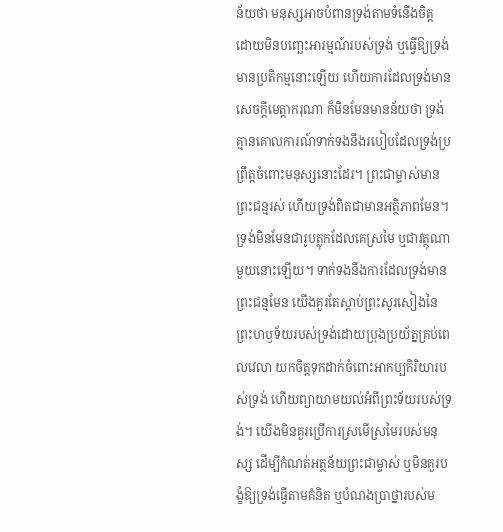ន័យថា មនុស្សអាចបំពានទ្រង់តាមទំនើងចិត្ត ដោយមិនបញ្ឆេះអារម្មណ៍របស់ទ្រង់ ឬធ្វើឱ្យទ្រង់មានប្រតិកម្មនោះឡើយ ហើយការដែលទ្រង់មានសេចក្តីមេត្តាករុណា ក៏មិនមែនមានន័យថា ទ្រង់គ្មានគោលការណ៍ទាក់ទងនឹងរបៀបដែលទ្រង់ប្រព្រឹត្តចំពោះមនុស្សនោះដែរ។ ព្រះជាម្ចាស់មានព្រះជន្មរស់ ហើយទ្រង់ពិតជាមានអត្ថិភាពមែន។ ទ្រង់មិនមែនជារូបត្លុកដែលគេស្រមៃ ឬជាវត្ថុណាមួយនោះឡើយ។ ទាក់ទងនឹងការដែលទ្រង់មានព្រះជន្មមែន យើងគួរតែស្ដាប់ព្រះសូរសៀងនៃព្រះហឫទ័យរបស់ទ្រង់ដោយប្រុងប្រយ័ត្នគ្រប់ពេលវេលា យកចិត្តទុកដាក់ចំពោះអាកប្បកិរិយារបស់ទ្រង់ ហើយព្យាយាមយល់អំពីព្រះទ័យរបស់ទ្រង់។ យើងមិនគួរប្រើការស្រមើស្រមៃរបស់មនុស្ស ដើម្បីកំណត់អត្ថន័យព្រះជាម្ចាស់ ឬមិនគួរបង្ខំឱ្យទ្រង់ធ្វើតាមគំនិត ឬបំណងប្រាថ្នារបស់ម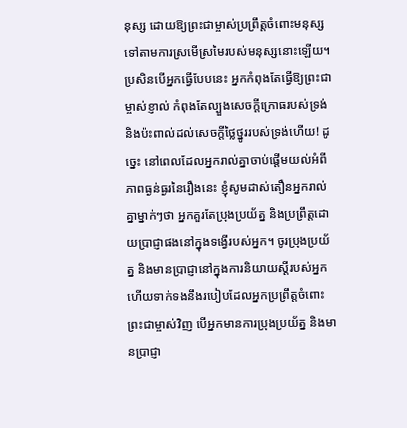នុស្ស ដោយឱ្យព្រះជាម្ចាស់ប្រព្រឹត្តចំពោះមនុស្សទៅតាមការស្រមើស្រមៃរបស់មនុស្សនោះឡើយ។ ប្រសិនបើអ្នកធ្វើបែបនេះ អ្នកកំពុងតែធ្វើឱ្យព្រះជាម្ចាស់ខ្ញាល់ កំពុងតែល្បួងសេចក្ដីក្រោធរបស់ទ្រង់ និងប៉ះពាល់ដល់សេចក្តីថ្លៃថ្នូររបស់ទ្រង់ហើយ! ដូច្នេះ នៅពេលដែលអ្នករាល់គ្នាចាប់ផ្ដើមយល់អំពីភាពធ្ងន់ធ្ងរនៃរឿងនេះ ខ្ញុំសូមដាស់តឿនអ្នករាល់គ្នាម្នាក់ៗថា អ្នកគួរតែប្រុងប្រយ័ត្ន និងប្រព្រឹត្តដោយប្រាជ្ញាផងនៅក្នុងទង្វើរបស់អ្នក។ ចូរប្រុងប្រយ័ត្ន និងមានប្រាជ្ញានៅក្នុងការនិយាយស្ដីរបស់អ្នក ហើយទាក់ទងនឹងរបៀបដែលអ្នកប្រព្រឹត្តចំពោះព្រះជាម្ចាស់វិញ បើអ្នកមានការប្រុងប្រយ័ត្ន និងមានប្រាជ្ញា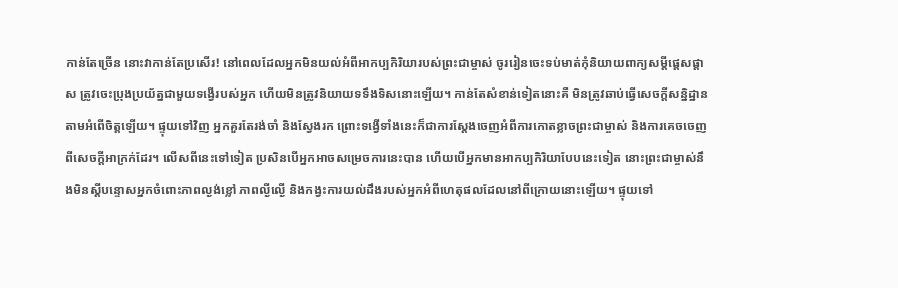កាន់តែច្រើន នោះវាកាន់តែប្រសើរ! នៅពេលដែលអ្នកមិនយល់អំពីអាកប្បកិរិយារបស់ព្រះជាម្ចាស់ ចូររៀនចេះទប់មាត់កុំនិយាយពាក្យសម្ដីផ្ដេសផ្ដាស ត្រូវចេះប្រុងប្រយ័ត្នជាមួយទង្វើរបស់អ្នក ហើយមិនត្រូវនិយាយទទឹងទិសនោះឡើយ។ កាន់តែសំខាន់ទៀតនោះគឺ មិនត្រូវឆាប់ធ្វើសេចក្តីសន្និដ្ឋានតាមអំពើចិត្តឡើយ។ ផ្ទុយទៅវិញ អ្នកគួរតែរង់ចាំ និងស្វែងរក ព្រោះទង្វើទាំងនេះក៏ជាការស្ដែងចេញអំពីការកោតខ្លាចព្រះជាម្ចាស់ និងការគេចចេញពីសេចក្ដីអាក្រក់ដែរ។ លើសពីនេះទៅទៀត ប្រសិនបើអ្នកអាចសម្រេចការនេះបាន ហើយបើអ្នកមានអាកប្បកិរិយាបែបនេះទៀត នោះព្រះជាម្ចាស់នឹងមិនស្ដីបន្ទោសអ្នកចំពោះភាពល្ងង់ខ្លៅ ភាពល្ងីល្ងើ និងកង្វះការយល់ដឹងរបស់អ្នកអំពីហេតុផលដែលនៅពីក្រោយនោះឡើយ។ ផ្ទុយទៅ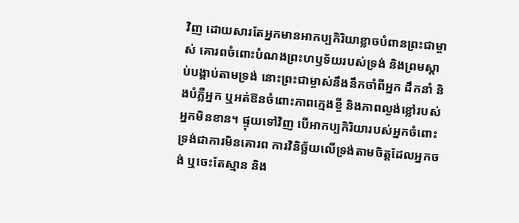វិញ ដោយសារតែអ្នកមានអាកប្បកិរិយាខ្លាចបំពានព្រះជាម្ចាស់ គោរពចំពោះបំណងព្រះហឫទ័យរបស់ទ្រង់ និងព្រមស្ដាប់បង្គាប់តាមទ្រង់ នោះព្រះជាម្ចាស់នឹងនឹកចាំពីអ្នក ដឹកនាំ និងបំភ្លឺអ្នក ឬអត់ឱនចំពោះភាពក្មេងខ្ចី និងភាពល្ងង់ខ្លៅរបស់អ្នកមិនខាន។ ផ្ទុយទៅវិញ បើអាកប្បកិរិយារបស់អ្នកចំពោះទ្រង់ជាការមិនគោរព ការវិនិច្ឆ័យលើទ្រង់តាមចិត្តដែលអ្នកចង់ ឬចេះតែស្មាន និង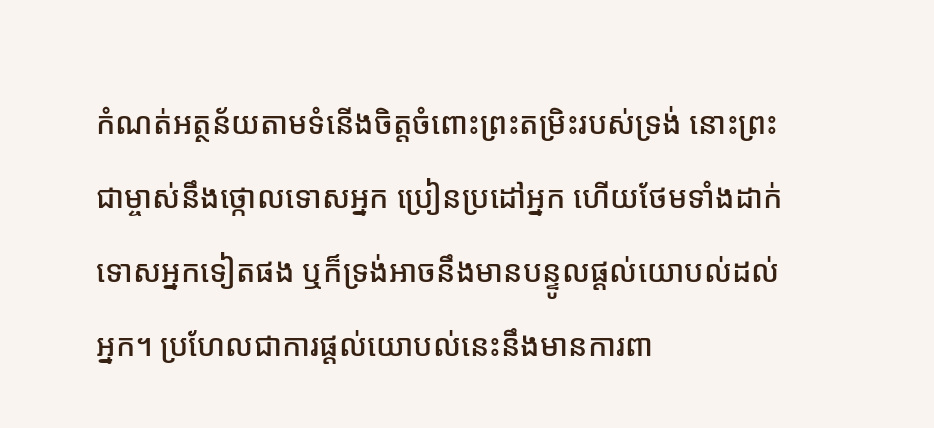កំណត់អត្ថន័យតាមទំនើងចិត្តចំពោះព្រះតម្រិះរបស់ទ្រង់ នោះព្រះជាម្ចាស់នឹងថ្កោលទោសអ្នក ប្រៀនប្រដៅអ្នក ហើយថែមទាំងដាក់ទោសអ្នកទៀតផង ឬក៏ទ្រង់អាចនឹងមានបន្ទូលផ្ដល់យោបល់ដល់អ្នក។ ប្រហែលជាការផ្ដល់យោបល់នេះនឹងមានការពា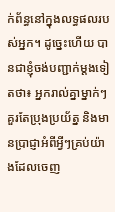ក់ព័ន្ធនៅក្នុងលទ្ធផលរបស់អ្នក។ ដូច្នេះហើយ បានជាខ្ញុំចង់បញ្ជាក់ម្ដងទៀតថា៖ អ្នករាល់គ្នាម្នាក់ៗគួរតែប្រុងប្រយ័ត្ន និងមានប្រាជ្ញាអំពីអ្វីៗគ្រប់យ៉ាងដែលចេញ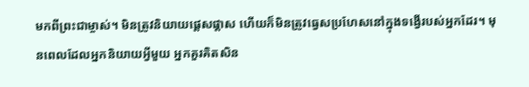មកពីព្រះជាម្ចាស់។ មិនត្រូវនិយាយផ្ដេសផ្ដាស ហើយក៏មិនត្រូវធ្វេសប្រហែសនៅក្នុងទង្វើរបស់អ្នកដែរ។ មុនពេលដែលអ្នកនិយាយអ្វីមួយ អ្នកគួរគិតសិន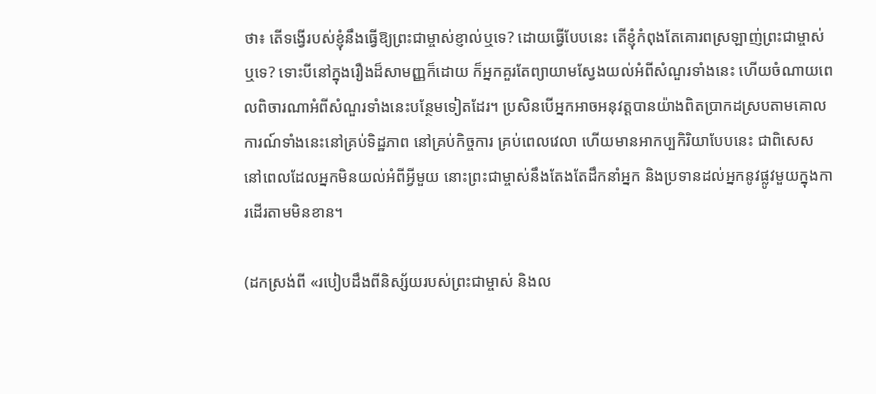ថា៖ តើទង្វើរបស់ខ្ញុំនឹងធ្វើឱ្យព្រះជាម្ចាស់ខ្ញាល់ឬទេ? ដោយធ្វើបែបនេះ តើខ្ញុំកំពុងតែគោរពស្រឡាញ់ព្រះជាម្ចាស់ឬទេ? ទោះបីនៅក្នុងរឿងដ៏សាមញ្ញក៏ដោយ ក៏អ្នកគួរតែព្យាយាមស្វែងយល់អំពីសំណួរទាំងនេះ ហើយចំណាយពេលពិចារណាអំពីសំណួរទាំងនេះបន្ថែមទៀតដែរ។ ប្រសិនបើអ្នកអាចអនុវត្តបានយ៉ាងពិតប្រាកដស្របតាមគោលការណ៍ទាំងនេះនៅគ្រប់ទិដ្ឋភាព នៅគ្រប់កិច្ចការ គ្រប់ពេលវេលា ហើយមានអាកប្បកិរិយាបែបនេះ ជាពិសេស នៅពេលដែលអ្នកមិនយល់អំពីអ្វីមួយ នោះព្រះជាម្ចាស់នឹងតែងតែដឹកនាំអ្នក និងប្រទានដល់អ្នកនូវផ្លូវមួយក្នុងការដើរតាមមិនខាន។

(ដកស្រង់ពី «របៀបដឹងពីនិស្ស័យរបស់ព្រះជាម្ចាស់ និងល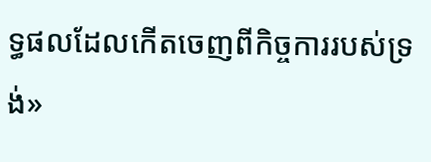ទ្ធផលដែលកើតចេញពីកិច្ចការរបស់ទ្រង់»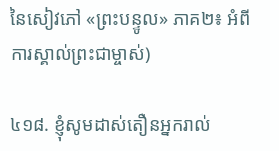នៃសៀវភៅ «ព្រះបន្ទូល» ភាគ២៖ អំពីការស្គាល់ព្រះជាម្ចាស់)

៤១៨. ខ្ញុំសូមដាស់តឿនអ្នករាល់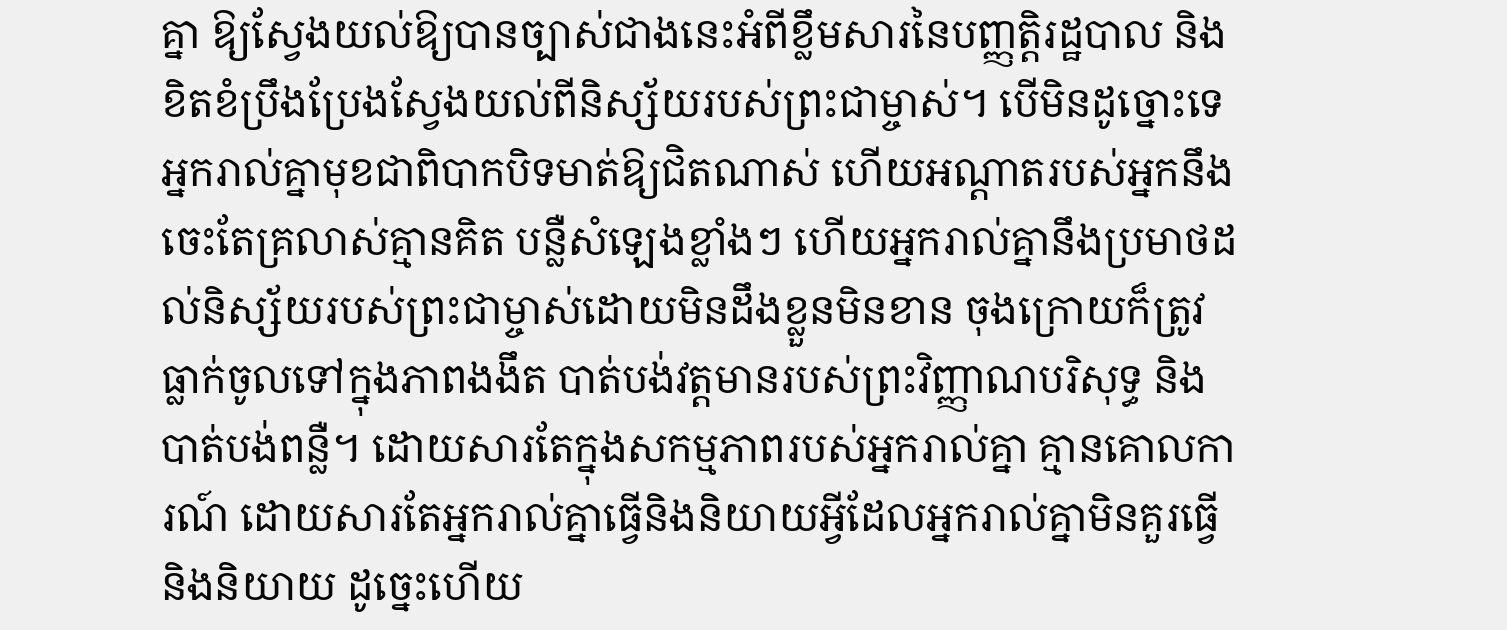គ្នា ឱ្យស្វែងយល់ឱ្យបានច្បាស់ជាងនេះអំពីខ្លឹមសារនៃបញ្ញត្ដិរដ្ឋបាល និងខិតខំប្រឹងប្រែងស្វែងយល់ពីនិស្ស័យរបស់ព្រះជាម្ចាស់។ បើមិនដូច្នោះទេ អ្នករាល់គ្នាមុខជាពិបាកបិទមាត់ឱ្យជិតណាស់ ហើយអណ្តាតរបស់អ្នកនឹងចេះតែគ្រលាស់គ្មានគិត បន្លឺសំឡេងខ្លាំងៗ ហើយអ្នករាល់គ្នានឹងប្រមាថដល់និស្ស័យរបស់ព្រះជាម្ចាស់ដោយមិនដឹងខ្លួនមិនខាន ចុងក្រោយក៏ត្រូវធ្លាក់ចូលទៅក្នុងភាពងងឹត បាត់បង់វត្តមានរបស់ព្រះវិញ្ញាណបរិសុទ្ធ និងបាត់បង់ពន្លឺ។ ដោយសារតែក្នុងសកម្មភាពរបស់អ្នករាល់គ្នា គ្មានគោលការណ៍ ដោយសារតែអ្នករាល់គ្នាធ្វើនិងនិយាយអ្វីដែលអ្នករាល់គ្នាមិនគួរធ្វើនិងនិយាយ ដូច្នេះហើយ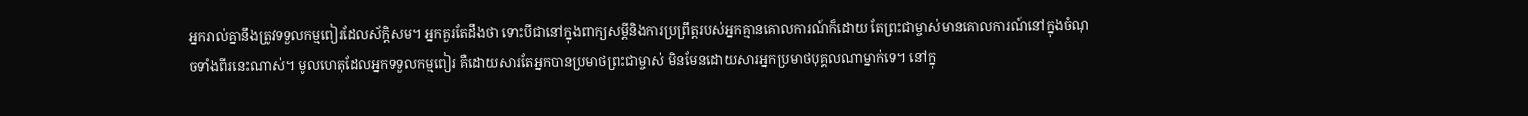អ្នករាល់គ្នានឹងត្រូវទទួលកម្មពៀរដែលស័ក្តិសម។ អ្នកគួរតែដឹងថា ទោះបីជានៅក្នុងពាក្យសម្ដីនិងការប្រព្រឹត្ដរបស់អ្នកគ្មានគោលការណ៍ក៏ដោយ តែព្រះជាម្ចាស់មានគោលការណ៍នៅក្នុងចំណុចទាំងពីរនេះណាស់។ មូលហេតុដែលអ្នកទទួលកម្មពៀរ គឺដោយសារតែអ្នកបានប្រមាថព្រះជាម្ចាស់ មិនមែនដោយសារអ្នកប្រមាថបុគ្គលណាម្នាក់ទេ។ នៅក្នុ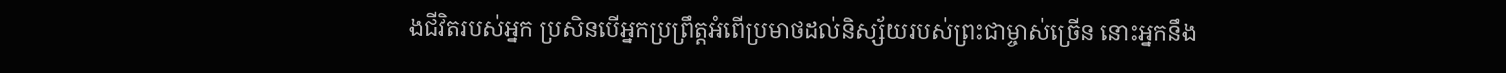ងជីវិតរបស់អ្នក ប្រសិនបើអ្នកប្រព្រឹត្ដអំពើប្រមាថដល់និស្ស័យរបស់ព្រះជាម្ចាស់ច្រើន នោះអ្នកនឹង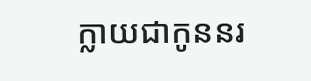ក្លាយជាកូននរ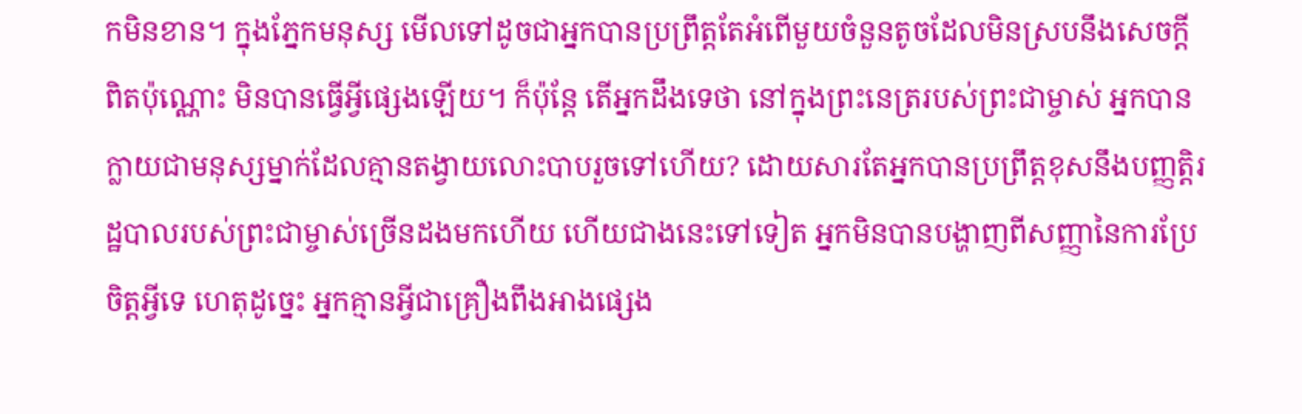កមិនខាន។ ក្នុងភ្នែកមនុស្ស មើលទៅដូចជាអ្នកបានប្រព្រឹត្តតែអំពើមួយចំនួនតូចដែលមិនស្របនឹងសេចក្ដីពិតប៉ុណ្ណោះ មិនបានធ្វើអ្វីផ្សេងឡើយ។ ក៏ប៉ុន្តែ តើអ្នកដឹងទេថា នៅក្នុងព្រះនេត្ររបស់ព្រះជាម្ចាស់ អ្នកបានក្លាយជាមនុស្សម្នាក់ដែលគ្មានតង្វាយលោះបាបរួចទៅហើយ? ដោយសារតែអ្នកបានប្រព្រឹត្តខុសនឹងបញ្ញត្ដិរដ្ឋបាលរបស់ព្រះជាម្ចាស់ច្រើនដងមកហើយ ហើយជាងនេះទៅទៀត អ្នកមិនបានបង្ហាញពីសញ្ញានៃការប្រែចិត្តអ្វីទេ ហេតុដូច្នេះ អ្នកគ្មានអ្វីជាគ្រឿងពឹងអាងផ្សេង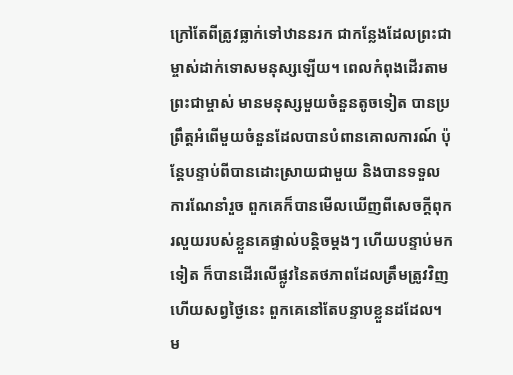ក្រៅតែពីត្រូវធ្លាក់ទៅឋាននរក ជាកន្លែងដែលព្រះជាម្ចាស់ដាក់ទោសមនុស្សឡើយ។ ពេលកំពុងដើរតាមព្រះជាម្ចាស់ មានមនុស្សមួយចំនួនតូចទៀត បានប្រព្រឹត្ដអំពើមួយចំនួនដែលបានបំពានគោលការណ៍ ប៉ុន្តែបន្ទាប់ពីបានដោះស្រាយជាមួយ និងបានទទួលការណែនាំរួច ពួកគេក៏បានមើលឃើញពីសេចក្ដីពុករលួយរបស់ខ្លួនគេផ្ទាល់បន្តិចម្ដងៗ ហើយបន្ទាប់មកទៀត ក៏បានដើរលើផ្លូវនៃតថភាពដែលត្រឹមត្រូវវិញ ហើយសព្វថ្ងៃនេះ ពួកគេនៅតែបន្ទាបខ្លួនដដែល។ ម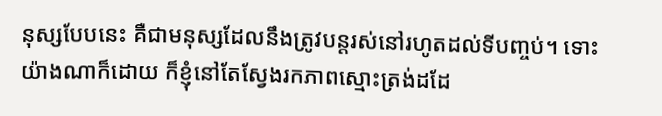នុស្សបែបនេះ គឺជាមនុស្សដែលនឹងត្រូវបន្ដរស់នៅរហូតដល់ទីបញ្ចប់។ ទោះយ៉ាងណាក៏ដោយ ក៏ខ្ញុំនៅតែស្វែងរកភាពស្មោះត្រង់ដដែ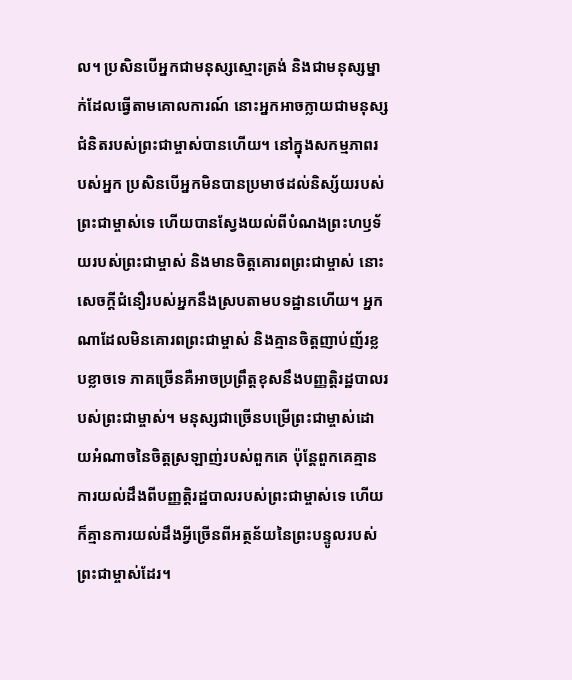ល។ ប្រសិនបើអ្នកជាមនុស្សស្មោះត្រង់ និងជាមនុស្សម្នាក់ដែលធ្វើតាមគោលការណ៍ នោះអ្នកអាចក្លាយជាមនុស្សជំនិតរបស់ព្រះជាម្ចាស់បានហើយ។ នៅក្នុងសកម្មភាពរបស់អ្នក ប្រសិនបើអ្នកមិនបានប្រមាថដល់និស្ស័យរបស់ព្រះជាម្ចាស់ទេ ហើយបានស្វែងយល់ពីបំណងព្រះហឫទ័យរបស់ព្រះជាម្ចាស់ និងមានចិត្តគោរពព្រះជាម្ចាស់ នោះសេចក្ដីជំនឿរបស់អ្នកនឹងស្របតាមបទដ្ឋានហើយ។ អ្នកណាដែលមិនគោរពព្រះជាម្ចាស់ និងគ្មានចិត្តញាប់ញ័រខ្លបខ្លាចទេ ភាគច្រើនគឺអាចប្រព្រឹត្តខុសនឹងបញ្ញត្ដិរដ្ឋបាលរបស់ព្រះជាម្ចាស់។ មនុស្សជាច្រើនបម្រើព្រះជាម្ចាស់ដោយអំណាចនៃចិត្តស្រឡាញ់របស់ពួកគេ ប៉ុន្តែពួកគេគ្មានការយល់ដឹងពីបញ្ញត្ដិរដ្ឋបាលរបស់ព្រះជាម្ចាស់ទេ ហើយក៏គ្មានការយល់ដឹងអ្វីច្រើនពីអត្ថន័យនៃព្រះបន្ទូលរបស់ព្រះជាម្ចាស់ដែរ។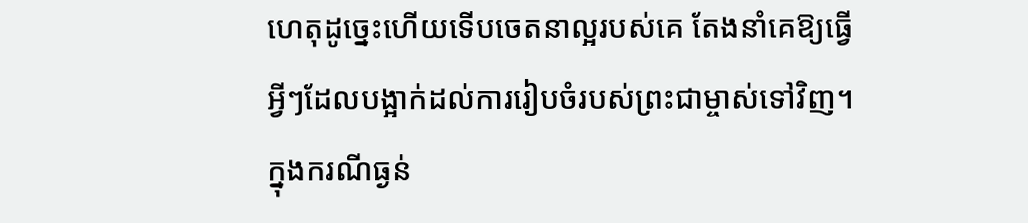ហេតុដូច្នេះហើយទើបចេតនាល្អរបស់គេ តែងនាំគេឱ្យធ្វើអ្វីៗដែលបង្អាក់ដល់ការរៀបចំរបស់ព្រះជាម្ចាស់ទៅវិញ។ ក្នុងករណីធ្ងន់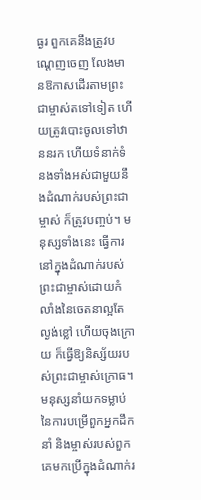ធ្ងរ ពួកគេនឹងត្រូវបណ្តេញចេញ លែងមានឱកាសដើរតាមព្រះជាម្ចាស់តទៅទៀត ហើយត្រូវបោះចូលទៅឋាននរក ហើយទំនាក់ទំនងទាំងអស់ជាមួយនឹងដំណាក់របស់ព្រះជាម្ចាស់ ក៏ត្រូវបញ្ចប់។ មនុស្សទាំងនេះ ធ្វើការនៅក្នុងដំណាក់របស់ព្រះជាម្ចាស់ដោយកំលាំងនៃចេតនាល្អតែល្ងង់ខ្លៅ ហើយចុងក្រោយ ក៏ធ្វើឱ្យនិស្ស័យរបស់ព្រះជាម្ចាស់ក្រោធ។ មនុស្សនាំយកទម្លាប់នៃការបម្រើពួកអ្នកដឹកនាំ និងម្ចាស់របស់ពួកគេមកប្រើក្នុងដំណាក់រ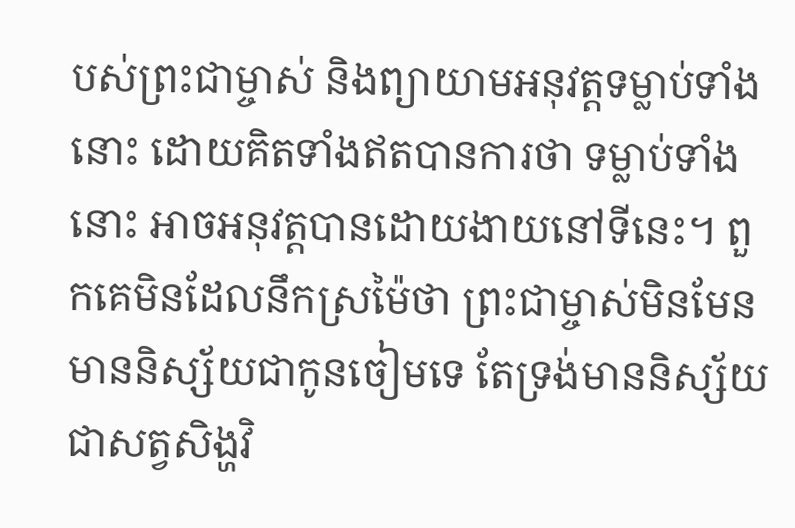បស់ព្រះជាម្ចាស់ និងព្យាយាមអនុវត្តទម្លាប់ទាំងនោះ ដោយគិតទាំងឥតបានការថា ទម្លាប់ទាំងនោះ អាចអនុវត្តបានដោយងាយនៅទីនេះ។ ពួកគេមិនដែលនឹកស្រម៉ៃថា ព្រះជាម្ចាស់មិនមែនមាននិស្ស័យជាកូនចៀមទេ តែទ្រង់មាននិស្ស័យជាសត្វសិង្ហវិ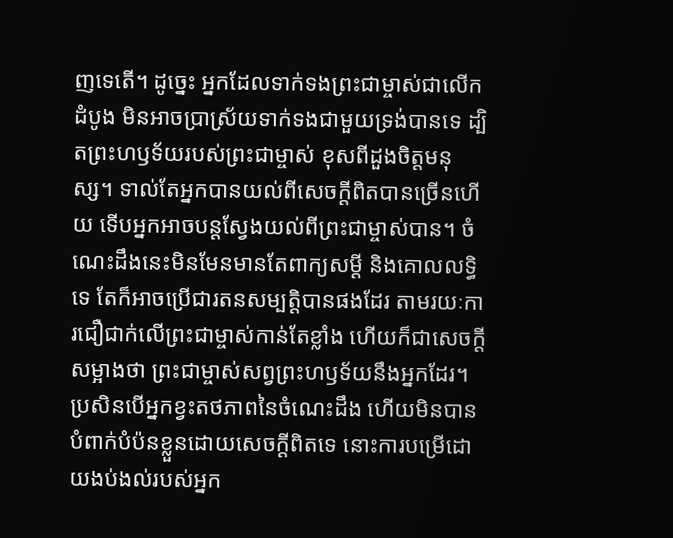ញទេតើ។ ដូច្នេះ អ្នកដែលទាក់ទងព្រះជាម្ចាស់ជាលើកដំបូង មិនអាចប្រាស្រ័យទាក់ទងជាមួយទ្រង់បានទេ ដ្បិតព្រះហឫទ័យរបស់ព្រះជាម្ចាស់ ខុសពីដួងចិត្ដមនុស្ស។ ទាល់តែអ្នកបានយល់ពីសេចក្ដីពិតបានច្រើនហើយ ទើបអ្នកអាចបន្ដស្វែងយល់ពីព្រះជាម្ចាស់បាន។ ចំណេះដឹងនេះមិនមែនមានតែពាក្យសម្ដី និងគោលលទ្ធិទេ តែក៏អាចប្រើជារតនសម្បត្តិបានផងដែរ តាមរយៈការជឿជាក់លើព្រះជាម្ចាស់កាន់តែខ្លាំង ហើយក៏ជាសេចក្ដីសម្អាងថា ព្រះជាម្ចាស់សព្វព្រះហឫទ័យនឹងអ្នកដែរ។ ប្រសិនបើអ្នកខ្វះតថភាពនៃចំណេះដឹង ហើយមិនបានបំពាក់បំប៉នខ្លួនដោយសេចក្ដីពិតទេ នោះការបម្រើដោយងប់ងល់របស់អ្នក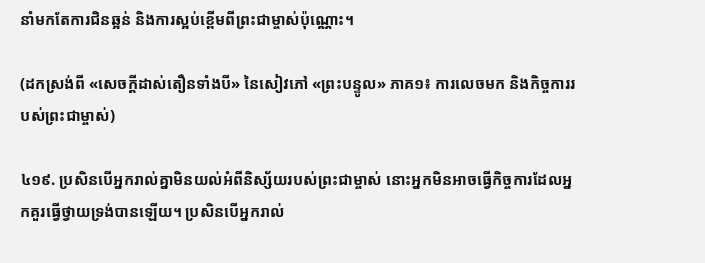នាំមកតែការជិនឆ្អន់ និងការស្អប់ខ្ពើមពីព្រះជាម្ចាស់ប៉ុណ្ណោះ។

(ដកស្រង់ពី «សេចក្ដីដាស់តឿនទាំងបី» នៃសៀវភៅ «ព្រះបន្ទូល» ភាគ១៖ ការលេចមក និងកិច្ចការរបស់ព្រះជាម្ចាស់)

៤១៩. ប្រសិនបើអ្នករាល់គ្នាមិនយល់អំពីនិស្ស័យរបស់ព្រះជាម្ចាស់ នោះអ្នកមិនអាចធ្វើកិច្ចការដែលអ្នកគួរធ្វើថ្វាយទ្រង់បានឡើយ។ ប្រសិនបើអ្នករាល់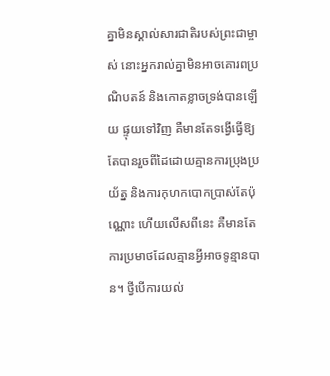គ្នាមិនស្គាល់សារជាតិរបស់ព្រះជាម្ចាស់ នោះអ្នករាល់គ្នាមិនអាចគោរពប្រណិបតន៍ និងកោតខ្លាចទ្រង់បានឡើយ ផ្ទុយទៅវិញ គឺមានតែទង្វើធ្វើឱ្យតែបានរួចពីដៃដោយគ្មានការប្រុងប្រយ័ត្ន និងការកុហកបោកប្រាស់តែប៉ុណ្ណោះ ហើយលើសពីនេះ គឺមានតែការប្រមាថដែលគ្មានអ្វីអាចទូន្មានបាន។ ថ្វីបើការយល់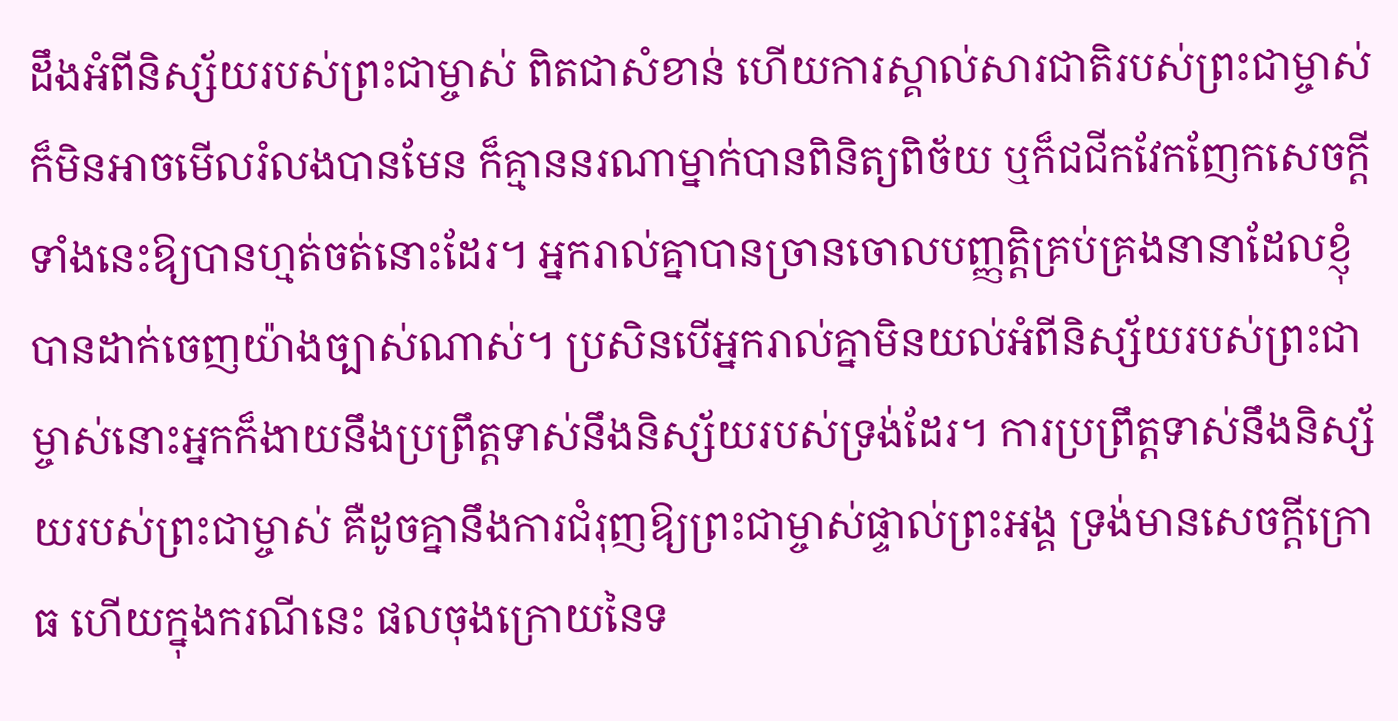ដឹងអំពីនិស្ស័យរបស់ព្រះជាម្ចាស់ ពិតជាសំខាន់ ហើយការស្គាល់សារជាតិរបស់ព្រះជាម្ចាស់ ក៏មិនអាចមើលរំលងបានមែន ក៏គ្មាននរណាម្នាក់បានពិនិត្យពិច័យ ឬក៏ជជីកវែកញែកសេចក្ដីទាំងនេះឱ្យបានហ្មត់ចត់នោះដែរ។ អ្នករាល់គ្នាបានច្រានចោលបញ្ញត្តិគ្រប់គ្រងនានាដែលខ្ញុំបានដាក់ចេញយ៉ាងច្បាស់ណាស់។ ប្រសិនបើអ្នករាល់គ្នាមិនយល់អំពីនិស្ស័យរបស់ព្រះជាម្ចាស់នោះអ្នកក៏ងាយនឹងប្រព្រឹត្តទាស់នឹងនិស្ស័យរបស់ទ្រង់ដែរ។ ការប្រព្រឹត្តទាស់នឹងនិស្ស័យរបស់ព្រះជាម្ចាស់ គឺដូចគ្នានឹងការជំរុញឱ្យព្រះជាម្ចាស់ផ្ទាល់ព្រះអង្គ ទ្រង់មានសេចក្ដីក្រោធ ហើយក្នុងករណីនេះ ផលចុងក្រោយនៃទ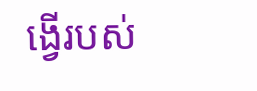ង្វើរបស់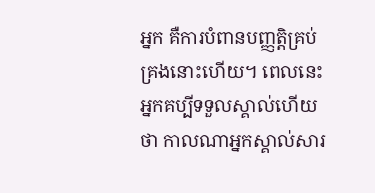អ្នក គឺការបំពានបញ្ញត្តិគ្រប់គ្រងនោះហើយ។ ពេលនេះ អ្នកគប្បីទទួលស្គាល់ហើយថា កាលណាអ្នកស្គាល់សារ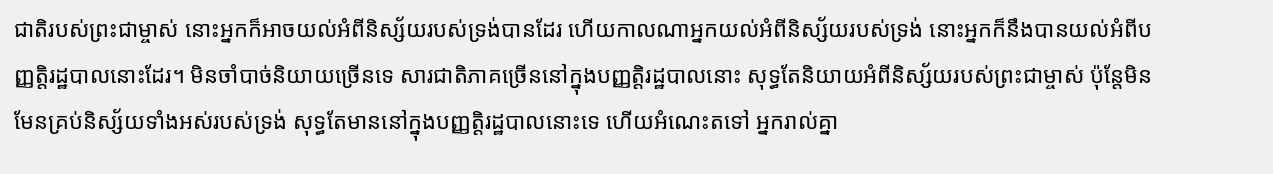ជាតិរបស់ព្រះជាម្ចាស់ នោះអ្នកក៏អាចយល់អំពីនិស្ស័យរបស់ទ្រង់បានដែរ ហើយកាលណាអ្នកយល់អំពីនិស្ស័យរបស់ទ្រង់ នោះអ្នកក៏នឹងបានយល់អំពីបញ្ញត្តិរដ្ឋបាលនោះដែរ។ មិនចាំបាច់និយាយច្រើនទេ សារជាតិភាគច្រើននៅក្នុងបញ្ញត្តិរដ្ឋបាលនោះ សុទ្ធតែនិយាយអំពីនិស្ស័យរបស់ព្រះជាម្ចាស់ ប៉ុន្តែមិនមែនគ្រប់និស្ស័យទាំងអស់របស់ទ្រង់ សុទ្ធតែមាននៅក្នុងបញ្ញត្តិរដ្ឋបាលនោះទេ ហើយអំណេះតទៅ អ្នករាល់គ្នា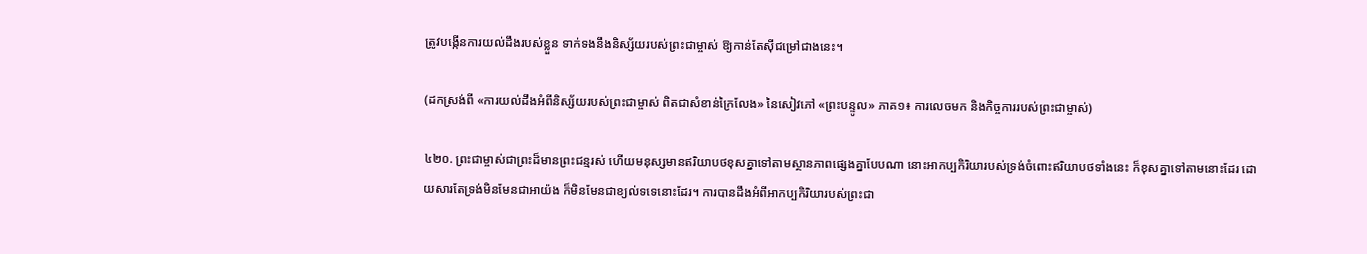ត្រូវបង្កើនការយល់ដឹងរបស់ខ្លួន ទាក់ទងនឹងនិស្ស័យរបស់ព្រះជាម្ចាស់ ឱ្យកាន់តែស៊ីជម្រៅជាងនេះ។

(ដកស្រង់ពី «ការយល់ដឹងអំពីនិស្ស័យរបស់ព្រះជាម្ចាស់ ពិតជាសំខាន់ក្រៃលែង» នៃសៀវភៅ «ព្រះបន្ទូល» ភាគ១៖ ការលេចមក និងកិច្ចការរបស់ព្រះជាម្ចាស់)

៤២០. ព្រះជាម្ចាស់ជាព្រះដ៏មានព្រះជន្មរស់ ហើយមនុស្សមានឥរិយាបថខុសគ្នាទៅតាមស្ថានភាពផ្សេងគ្នាបែបណា នោះអាកប្បកិរិយារបស់ទ្រង់ចំពោះឥរិយាបថទាំងនេះ ក៏ខុសគ្នាទៅតាមនោះដែរ ដោយសារតែទ្រង់មិនមែនជាអាយ៉ង ក៏មិនមែនជាខ្យល់ទទេនោះដែរ។ ការបានដឹងអំពីអាកប្បកិរិយារបស់ព្រះជា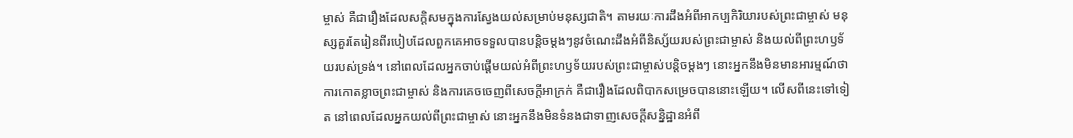ម្ចាស់ គឺជារឿងដែលសក្ដិសមក្នុងការស្វែងយល់សម្រាប់មនុស្សជាតិ។ តាមរយៈការដឹងអំពីអាកប្បកិរិយារបស់ព្រះជាម្ចាស់ មនុស្សគួរតែរៀនពីរបៀបដែលពួកគេអាចទទួលបានបន្ដិចម្ដងៗនូវចំណេះដឹងអំពីនិស្ស័យរបស់ព្រះជាម្ចាស់ និងយល់ពីព្រះហឫទ័យរបស់ទ្រង់។ នៅពេលដែលអ្នកចាប់ផ្ដើមយល់អំពីព្រះហឫទ័យរបស់ព្រះជាម្ចាស់បន្ដិចម្ដងៗ នោះអ្នកនឹងមិនមានអារម្មណ៍ថា ការកោតខ្លាចព្រះជាម្ចាស់ និងការគេចចេញពីសេចក្ដីអាក្រក់ គឺជារឿងដែលពិបាកសម្រេចបាននោះឡើយ។ លើសពីនេះទៅទៀត នៅពេលដែលអ្នកយល់ពីព្រះជាម្ចាស់ នោះអ្នកនឹងមិនទំនងជាទាញសេចក្តីសន្និដ្ឋានអំពី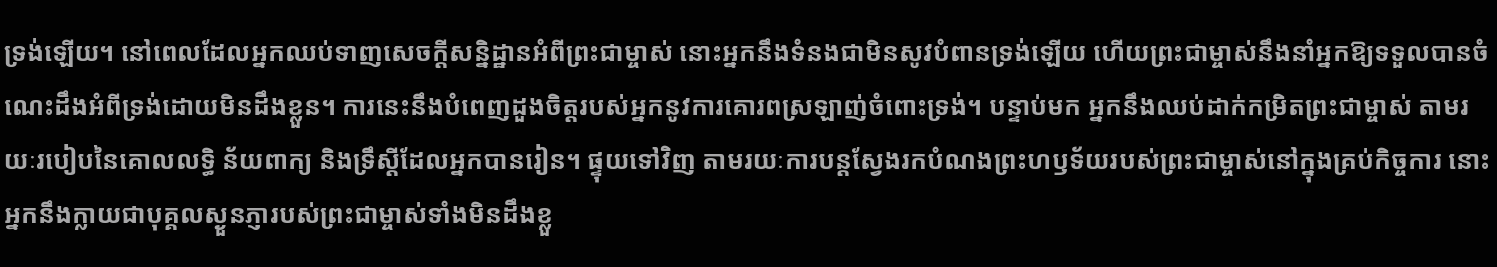ទ្រង់ឡើយ។ នៅពេលដែលអ្នកឈប់ទាញសេចក្តីសន្និដ្ឋានអំពីព្រះជាម្ចាស់ នោះអ្នកនឹងទំនងជាមិនសូវបំពានទ្រង់ឡើយ ហើយព្រះជាម្ចាស់នឹងនាំអ្នកឱ្យទទួលបានចំណេះដឹងអំពីទ្រង់ដោយមិនដឹងខ្លួន។ ការនេះនឹងបំពេញដួងចិត្តរបស់អ្នកនូវការគោរពស្រឡាញ់ចំពោះទ្រង់។ បន្ទាប់មក អ្នកនឹងឈប់ដាក់កម្រិតព្រះជាម្ចាស់ តាមរយៈរបៀបនៃគោលលទ្ធិ ន័យពាក្យ និងទ្រឹស្ដីដែលអ្នកបានរៀន។ ផ្ទុយទៅវិញ តាមរយៈការបន្តស្វែងរកបំណងព្រះហឫទ័យរបស់ព្រះជាម្ចាស់នៅក្នុងគ្រប់កិច្ចការ នោះអ្នកនឹងក្លាយជាបុគ្គលស្ងួនភ្ញារបស់ព្រះជាម្ចាស់ទាំងមិនដឹងខ្លួ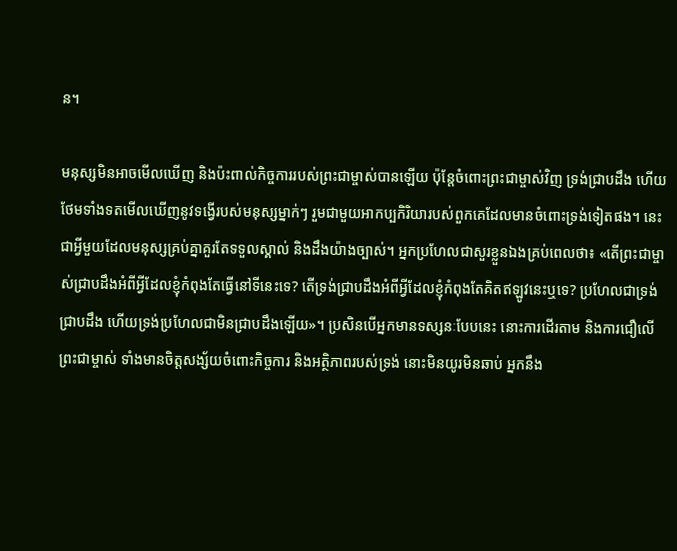ន។

មនុស្សមិនអាចមើលឃើញ និងប៉ះពាល់កិច្ចការរបស់ព្រះជាម្ចាស់បានឡើយ ប៉ុន្តែចំពោះព្រះជាម្ចាស់វិញ ទ្រង់ជ្រាបដឹង ហើយថែមទាំងទតមើលឃើញនូវទង្វើរបស់មនុស្សម្នាក់ៗ រួមជាមួយអាកប្បកិរិយារបស់ពួកគេដែលមានចំពោះទ្រង់ទៀតផង។ នេះជាអ្វីមួយដែលមនុស្សគ្រប់គ្នាគួរតែទទួលស្គាល់ និងដឹងយ៉ាងច្បាស់។ អ្នកប្រហែលជាសួរខ្លួនឯងគ្រប់ពេលថា៖ «តើព្រះជាម្ចាស់ជ្រាបដឹងអំពីអ្វីដែលខ្ញុំកំពុងតែធ្វើនៅទីនេះទេ? តើទ្រង់ជ្រាបដឹងអំពីអ្វីដែលខ្ញុំកំពុងតែគិតឥឡូវនេះឬទេ? ប្រហែលជាទ្រង់ជ្រាបដឹង ហើយទ្រង់ប្រហែលជាមិនជ្រាបដឹងឡើយ»។ ប្រសិនបើអ្នកមានទស្សនៈបែបនេះ នោះការដើរតាម និងការជឿលើព្រះជាម្ចាស់ ទាំងមានចិត្តសង្ស័យចំពោះកិច្ចការ និងអត្ថិភាពរបស់ទ្រង់ នោះមិនយូរមិនឆាប់ អ្នកនឹង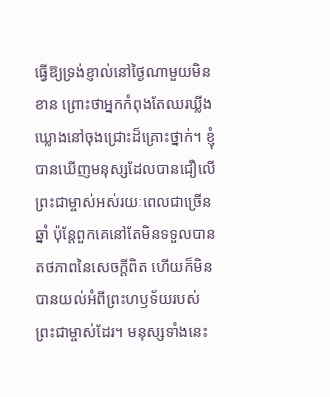ធ្វើឱ្យទ្រង់ខ្ញាល់នៅថ្ងៃណាមួយមិនខាន ព្រោះថាអ្នកកំពុងតែឈរឃ្លីងឃ្លោងនៅចុងជ្រោះដ៏គ្រោះថ្នាក់។ ខ្ញុំបានឃើញមនុស្សដែលបានជឿលើព្រះជាម្ចាស់អស់រយៈពេលជាច្រើនឆ្នាំ ប៉ុន្តែពួកគេនៅតែមិនទទួលបានតថភាពនៃសេចក្តីពិត ហើយក៏មិនបានយល់អំពីព្រះហឫទ័យរបស់ព្រះជាម្ចាស់ដែរ។ មនុស្សទាំងនេះ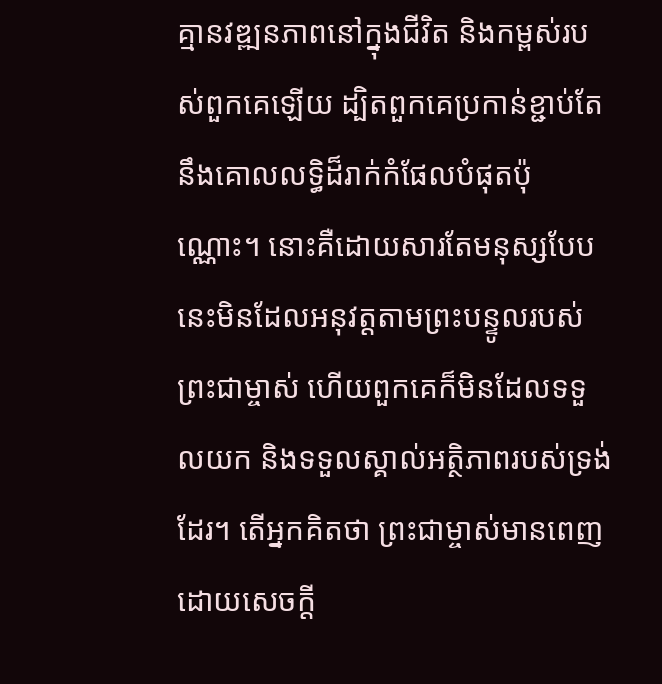គ្មានវឌ្ឍនភាពនៅក្នុងជីវិត និងកម្ពស់របស់ពួកគេឡើយ ដ្បិតពួកគេប្រកាន់ខ្ជាប់តែនឹងគោលលទ្ធិដ៏រាក់កំផែលបំផុតប៉ុណ្ណោះ។ នោះគឺដោយសារតែមនុស្សបែបនេះមិនដែលអនុវត្តតាមព្រះបន្ទូលរបស់ព្រះជាម្ចាស់ ហើយពួកគេក៏មិនដែលទទួលយក និងទទួលស្គាល់អត្ថិភាពរបស់ទ្រង់ដែរ។ តើអ្នកគិតថា ព្រះជាម្ចាស់មានពេញដោយសេចក្តី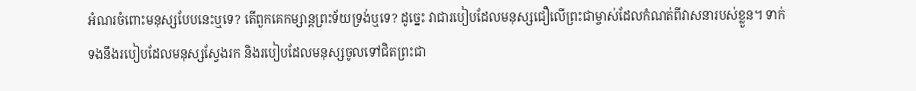អំណរចំពោះមនុស្សបែបនេះឬទេ? តើពួកគេកម្សាន្តព្រះទ័យទ្រង់ឬទេ? ដូច្នេះ វាជារបៀបដែលមនុស្សជឿលើព្រះជាម្ចាស់ដែលកំណត់ពីវាសនារបស់ខ្លួន។ ទាក់ទងនឹងរបៀបដែលមនុស្សស្វែងរក និងរបៀបដែលមនុស្សចូលទៅជិតព្រះជា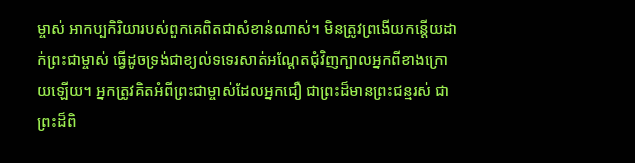ម្ចាស់ អាកប្បកិរិយារបស់ពួកគេពិតជាសំខាន់ណាស់។ មិនត្រូវព្រងើយកន្ដើយដាក់ព្រះជាម្ចាស់ ធ្វើដូចទ្រង់ជាខ្យល់ទទេរសាត់អណ្ដែតជុំវិញក្បាលអ្នកពីខាងក្រោយឡើយ។ អ្នកត្រូវគិតអំពីព្រះជាម្ចាស់ដែលអ្នកជឿ ជាព្រះដ៏មានព្រះជន្មរស់ ជាព្រះដ៏ពិ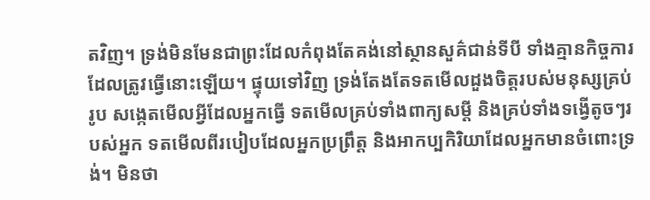តវិញ។ ទ្រង់មិនមែនជាព្រះដែលកំពុងតែគង់នៅស្ថានសួគ៌ជាន់ទីបី ទាំងគ្មានកិច្ចការដែលត្រូវធ្វើនោះឡើយ។ ផ្ទុយទៅវិញ ទ្រង់តែងតែទតមើលដួងចិត្តរបស់មនុស្សគ្រប់រូប សង្កេតមើលអ្វីដែលអ្នកធ្វើ ទតមើលគ្រប់ទាំងពាក្យសម្ដី និងគ្រប់ទាំងទង្វើតូចៗរបស់អ្នក ទតមើលពីរបៀបដែលអ្នកប្រព្រឹត្ត និងអាកប្បកិរិយាដែលអ្នកមានចំពោះទ្រង់។ មិនថា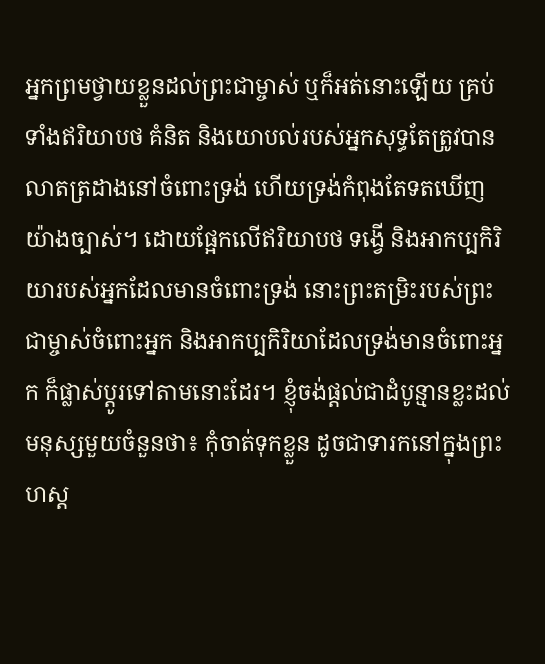អ្នកព្រមថ្វាយខ្លួនដល់ព្រះជាម្ចាស់ ឬក៏អត់នោះឡើយ គ្រប់ទាំងឥរិយាបថ គំនិត និងយោបល់របស់អ្នកសុទ្ធតែត្រូវបានលាតត្រដាងនៅចំពោះទ្រង់ ហើយទ្រង់កំពុងតែទតឃើញយ៉ាងច្បាស់។ ដោយផ្អែកលើឥរិយាបថ ទង្វើ និងអាកប្បកិរិយារបស់អ្នកដែលមានចំពោះទ្រង់ នោះព្រះតម្រិះរបស់ព្រះជាម្ចាស់ចំពោះអ្នក និងអាកប្បកិរិយាដែលទ្រង់មានចំពោះអ្នក ក៏ផ្លាស់ប្ដូរទៅតាមនោះដែរ។ ខ្ញុំចង់ផ្ដល់ជាដំបូន្មានខ្លះដល់មនុស្សមួយចំនួនថា៖ កុំចាត់ទុកខ្លួន ដូចជាទារកនៅក្នុងព្រះហស្ត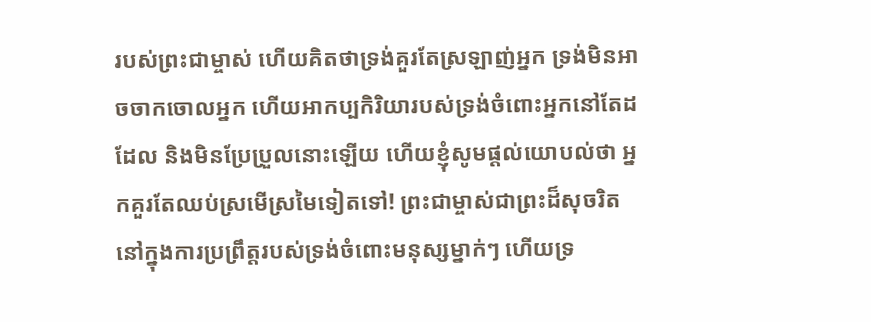របស់ព្រះជាម្ចាស់ ហើយគិតថាទ្រង់គួរតែស្រឡាញ់អ្នក ទ្រង់មិនអាចចាកចោលអ្នក ហើយអាកប្បកិរិយារបស់ទ្រង់ចំពោះអ្នកនៅតែដដែល និងមិនប្រែប្រួលនោះឡើយ ហើយខ្ញុំសូមផ្ដល់យោបល់ថា អ្នកគួរតែឈប់ស្រមើស្រមៃទៀតទៅ! ព្រះជាម្ចាស់ជាព្រះដ៏សុចរិតនៅក្នុងការប្រព្រឹត្តរបស់ទ្រង់ចំពោះមនុស្សម្នាក់ៗ ហើយទ្រ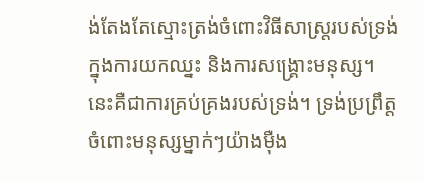ង់តែងតែស្មោះត្រង់ចំពោះវិធីសាស្ត្ររបស់ទ្រង់ក្នុងការយកឈ្នះ និងការសង្រ្គោះមនុស្ស។ នេះគឺជាការគ្រប់គ្រងរបស់ទ្រង់។ ទ្រង់ប្រព្រឹត្តចំពោះមនុស្សម្នាក់ៗយ៉ាងម៉ឺង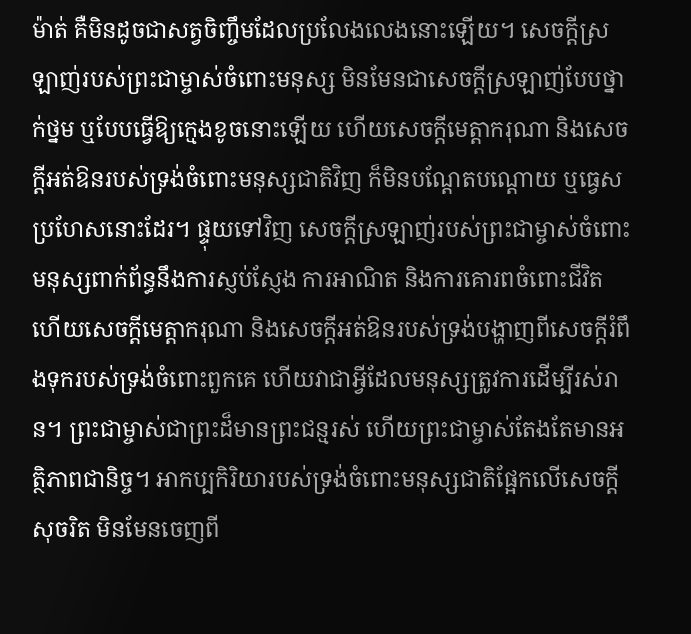ម៉ាត់ គឺមិនដូចជាសត្វចិញ្ចឹមដែលប្រលែងលេងនោះឡើយ។ សេចក្តីស្រឡាញ់របស់ព្រះជាម្ចាស់ចំពោះមនុស្ស មិនមែនជាសេចក្តីស្រឡាញ់បែបថ្នាក់ថ្នម ឬបែបធ្វើឱ្យក្មេងខូចនោះឡើយ ហើយសេចក្តីមេត្តាករុណា និងសេចក្តីអត់ឱនរបស់ទ្រង់ចំពោះមនុស្សជាតិវិញ ក៏មិនបណ្ដែតបណ្តោយ ឬធ្វេសប្រហែសនោះដែរ។ ផ្ទុយទៅវិញ សេចក្តីស្រឡាញ់របស់ព្រះជាម្ចាស់ចំពោះមនុស្សពាក់ព័ន្ធនឹងការស្ញប់ស្ញែង ការអាណិត និងការគោរពចំពោះជីវិត ហើយសេចក្តីមេត្តាករុណា និងសេចក្តីអត់ឱនរបស់ទ្រង់បង្ហាញពីសេចក្តីរំពឹងទុករបស់ទ្រង់ចំពោះពួកគេ ហើយវាជាអ្វីដែលមនុស្សត្រូវការដើម្បីរស់រាន។ ព្រះជាម្ចាស់ជាព្រះដ៏មានព្រះជន្មរស់ ហើយព្រះជាម្ចាស់តែងតែមានអត្ថិភាពជានិច្ច។ អាកប្បកិរិយារបស់ទ្រង់ចំពោះមនុស្សជាតិផ្អែកលើសេចក្តីសុចរិត មិនមែនចេញពី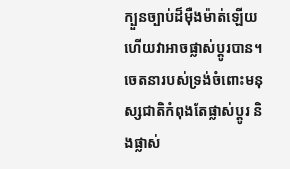ក្បួនច្បាប់ដ៏ម៉ឺងម៉ាត់ឡើយ ហើយវាអាចផ្លាស់ប្ដូរបាន។ ចេតនារបស់ទ្រង់ចំពោះមនុស្សជាតិកំពុងតែផ្លាស់ប្ដូរ និងផ្លាស់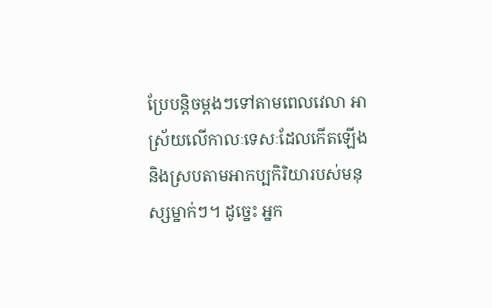ប្រែបន្ដិចម្ដងៗទៅតាមពេលវេលា អាស្រ័យលើកាលៈទេសៈដែលកើតឡើង និងស្របតាមអាកប្បកិរិយារបស់មនុស្សម្នាក់ៗ។ ដូច្នេះ អ្នក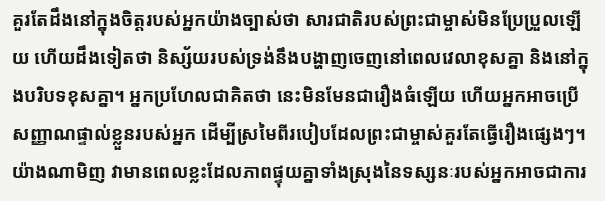គួរតែដឹងនៅក្នុងចិត្តរបស់អ្នកយ៉ាងច្បាស់ថា សារជាតិរបស់ព្រះជាម្ចាស់មិនប្រែប្រួលឡើយ ហើយដឹងទៀតថា និស្ស័យរបស់ទ្រង់នឹងបង្ហាញចេញនៅពេលវេលាខុសគ្នា និងនៅក្នុងបរិបទខុសគ្នា។ អ្នកប្រហែលជាគិតថា នេះមិនមែនជារឿងធំឡើយ ហើយអ្នកអាចប្រើសញ្ញាណផ្ទាល់ខ្លួនរបស់អ្នក ដើម្បីស្រមៃពីរបៀបដែលព្រះជាម្ចាស់គួរតែធ្វើរឿងផ្សេងៗ។ យ៉ាងណាមិញ វាមានពេលខ្លះដែលភាពផ្ទុយគ្នាទាំងស្រុងនៃទស្សនៈរបស់អ្នកអាចជាការ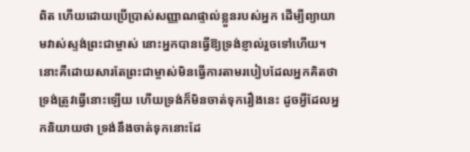ពិត ហើយដោយប្រើប្រាស់សញ្ញាណផ្ទាល់ខ្លួនរបស់អ្នក ដើម្បីព្យាយាមវាស់ស្ទង់ព្រះជាម្ចាស់ នោះអ្នកបានធ្វើឱ្យទ្រង់ខ្ញាល់រួចទៅហើយ។ នោះគឺដោយសារតែព្រះជាម្ចាស់មិនធ្វើការតាមរបៀបដែលអ្នកគិតថា ទ្រង់ត្រូវធ្វើនោះឡើយ ហើយទ្រង់ក៏មិនចាត់ទុករឿងនេះ ដូចអ្វីដែលអ្នកនិយាយថា ទ្រង់នឹងចាត់ទុកនោះដែ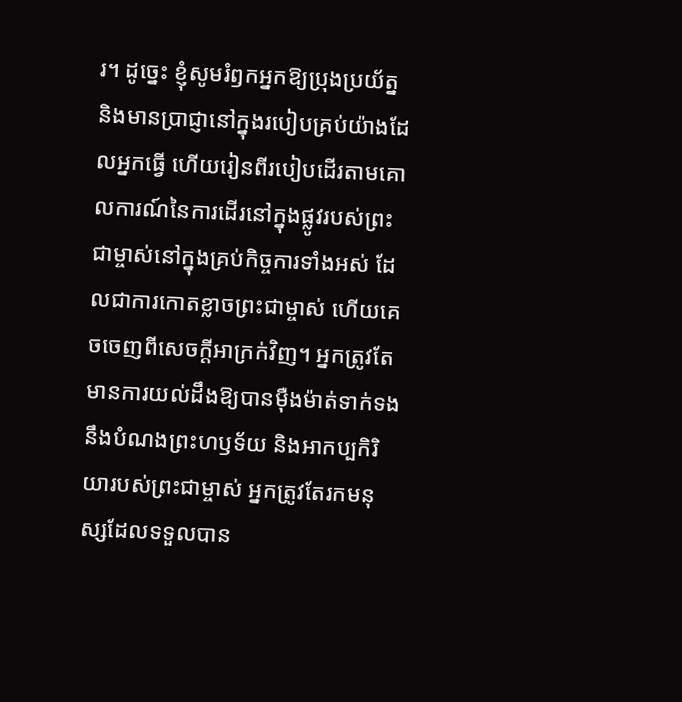រ។ ដូច្នេះ ខ្ញុំសូមរំឭកអ្នកឱ្យប្រុងប្រយ័ត្ន និងមានប្រាជ្ញានៅក្នុងរបៀបគ្រប់យ៉ាងដែលអ្នកធ្វើ ហើយរៀនពីរបៀបដើរតាមគោលការណ៍នៃការដើរនៅក្នុងផ្លូវរបស់ព្រះជាម្ចាស់នៅក្នុងគ្រប់កិច្ចការទាំងអស់ ដែលជាការកោតខ្លាចព្រះជាម្ចាស់ ហើយគេចចេញពីសេចក្ដីអាក្រក់វិញ។ អ្នកត្រូវតែមានការយល់ដឹងឱ្យបានម៉ឺងម៉ាត់ទាក់ទងនឹងបំណងព្រះហឫទ័យ និងអាកប្បកិរិយារបស់ព្រះជាម្ចាស់ អ្នកត្រូវតែរកមនុស្សដែលទទួលបាន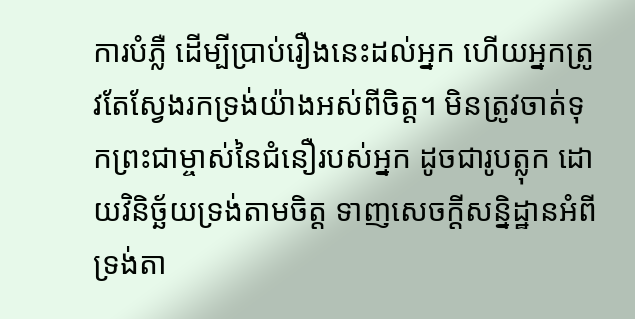ការបំភ្លឺ ដើម្បីប្រាប់រឿងនេះដល់អ្នក ហើយអ្នកត្រូវតែស្វែងរកទ្រង់យ៉ាងអស់ពីចិត្ត។ មិនត្រូវចាត់ទុកព្រះជាម្ចាស់នៃជំនឿរបស់អ្នក ដូចជារូបត្លុក ដោយវិនិច្ឆ័យទ្រង់តាមចិត្ត ទាញសេចក្តីសន្និដ្ឋានអំពីទ្រង់តា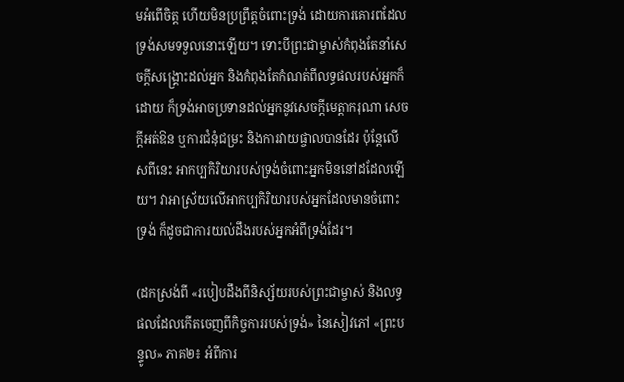មអំពើចិត្ត ហើយមិនប្រព្រឹត្តចំពោះទ្រង់ ដោយការគោរពដែលទ្រង់សមទទួលនោះឡើយ។ ទោះបីព្រះជាម្ចាស់កំពុងតែនាំសេចក្តីសង្រ្គោះដល់អ្នក និងកំពុងតែកំណត់ពីលទ្ធផលរបស់អ្នកក៏ដោយ ក៏ទ្រង់អាចប្រទានដល់អ្នកនូវសេចក្តីមេត្តាករុណា សេចក្តីអត់ឱន ឬការជំនុំជម្រះ និងការវាយផ្ចាលបានដែរ ប៉ុន្តែលើសពីនេះ អាកប្បកិរិយារបស់ទ្រង់ចំពោះអ្នកមិននៅដដែលឡើយ។ វាអាស្រ័យលើអាកប្បកិរិយារបស់អ្នកដែលមានចំពោះទ្រង់ ក៏ដូចជាការយល់ដឹងរបស់អ្នកអំពីទ្រង់ដែរ។

(ដកស្រង់ពី «របៀបដឹងពីនិស្ស័យរបស់ព្រះជាម្ចាស់ និងលទ្ធផលដែលកើតចេញពីកិច្ចការរបស់ទ្រង់» នៃសៀវភៅ «ព្រះបន្ទូល» ភាគ២៖ អំពីការ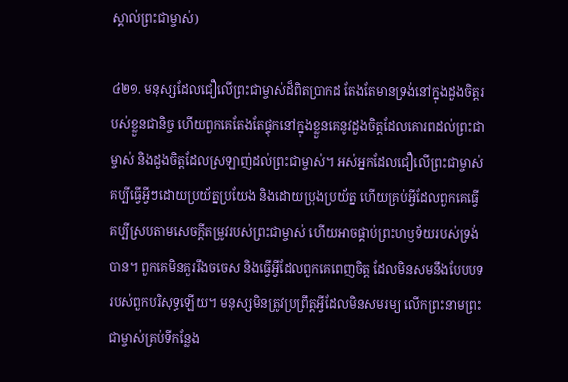ស្គាល់ព្រះជាម្ចាស់)

៤២១. មនុស្សដែលជឿលើព្រះជាម្ចាស់ដ៏ពិតប្រាកដ តែងតែមានទ្រង់នៅក្នុងដួងចិត្តរបស់ខ្លួនជានិច្ច ហើយពួកគេតែងតែផ្ទុកនៅក្នុងខ្លួនគេនូវដួងចិត្តដែលគោរពដល់ព្រះជាម្ចាស់ និងដួងចិត្តដែលស្រឡាញ់ដល់ព្រះជាម្ចាស់។ អស់អ្នកដែលជឿលើព្រះជាម្ចាស់ គប្បីធ្វើអ្វីៗដោយប្រយ័ត្នប្រយែង និងដោយប្រុងប្រយ័ត្ន ហើយគ្រប់អ្វីដែលពួកគេធ្វើ គប្បីស្របតាមសេចក្ដីតម្រូវរបស់ព្រះជាម្ចាស់ ហើយអាចផ្គាប់ព្រះហឫទ័យរបស់ទ្រង់បាន។ ពួកគេមិនគួររឹងចចេស និងធ្វើអ្វីដែលពួកគេពេញចិត្ត ដែលមិនសមនឹងបែបបទរបស់ពួកបរិសុទ្ធឡើយ។ មនុស្សមិនត្រូវប្រព្រឹត្តអ្វីដែលមិនសមរម្យ លើកព្រះនាមព្រះជាម្ចាស់គ្រប់ទីកន្លែង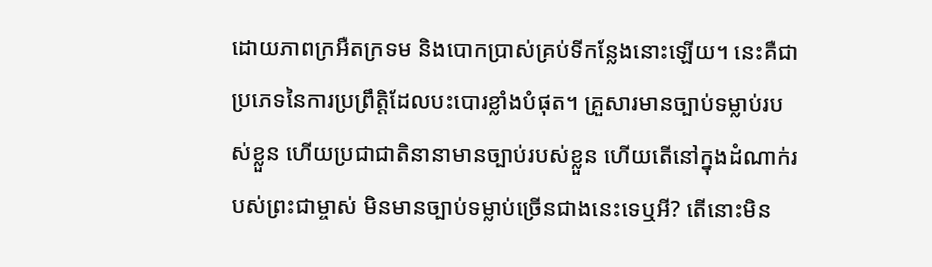ដោយភាពក្រអឺតក្រទម និងបោកប្រាស់គ្រប់ទីកន្លែងនោះឡើយ។ នេះគឺជាប្រភេទនៃការប្រព្រឹត្ដិដែលបះបោរខ្លាំងបំផុត។ គ្រួសារមានច្បាប់ទម្លាប់របស់ខ្លួន ហើយប្រជាជាតិនានាមានច្បាប់របស់ខ្លួន ហើយតើនៅក្នុងដំណាក់របស់ព្រះជាម្ចាស់ មិនមានច្បាប់ទម្លាប់ច្រើនជាងនេះទេឬអី? តើនោះមិន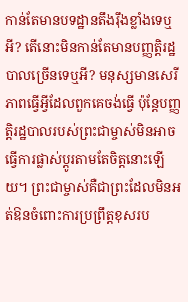កាន់តែមានបទដ្ឋានតឹងរ៉ឹងខ្លាំងទេឬអី? តើនោះមិនកាន់តែមានបញ្ញត្ដិរដ្ឋបាលច្រើនទេឬអី? មនុស្សមានសេរីភាពធ្វើអ្វីដែលពួកគេចង់ធ្វើ ប៉ុន្តែបញ្ញត្តិរដ្ឋបាលរបស់ព្រះជាម្ចាស់មិនអាចធ្វើការផ្លាស់ប្តូរតាមតែចិត្តនោះឡើយ។ ព្រះជាម្ចាស់គឺជាព្រះដែលមិនអត់ឱនចំពោះការប្រព្រឹត្តខុសរប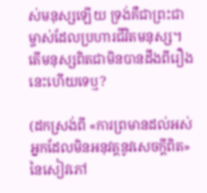ស់មនុស្សឡើយ ទ្រង់គឺជាព្រះជាម្ចាស់ដែលប្រហារជីវិតមនុស្ស។ តើមនុស្សពិតជាមិនបានដឹងពីរឿងនេះហើយទេឬ?

(ដកស្រង់ពី «ការព្រមានដល់អស់អ្នកដែលមិនអនុវត្តនូវសេចក្តីពិត» នៃសៀវភៅ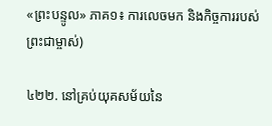«ព្រះបន្ទូល» ភាគ១៖ ការលេចមក និងកិច្ចការរបស់ព្រះជាម្ចាស់)

៤២២. នៅគ្រប់យុគសម័យនៃ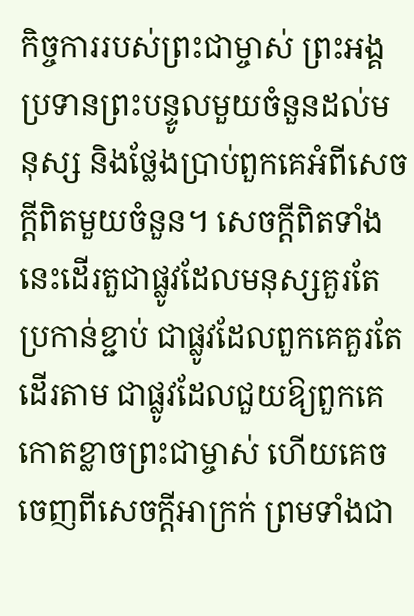កិច្ចការរបស់ព្រះជាម្ចាស់ ព្រះអង្គប្រទានព្រះបន្ទូលមួយចំនួនដល់មនុស្ស និងថ្លែងប្រាប់ពួកគេអំពីសេចក្តីពិតមួយចំនួន។ សេចក្តីពិតទាំងនេះដើរតួជាផ្លូវដែលមនុស្សគួរតែប្រកាន់ខ្ជាប់ ជាផ្លូវដែលពួកគេគួរតែដើរតាម ជាផ្លូវដែលជួយឱ្យពួកគេកោតខ្លាចព្រះជាម្ចាស់ ហើយគេចចេញពីសេចក្ដីអាក្រក់ ព្រមទាំងជា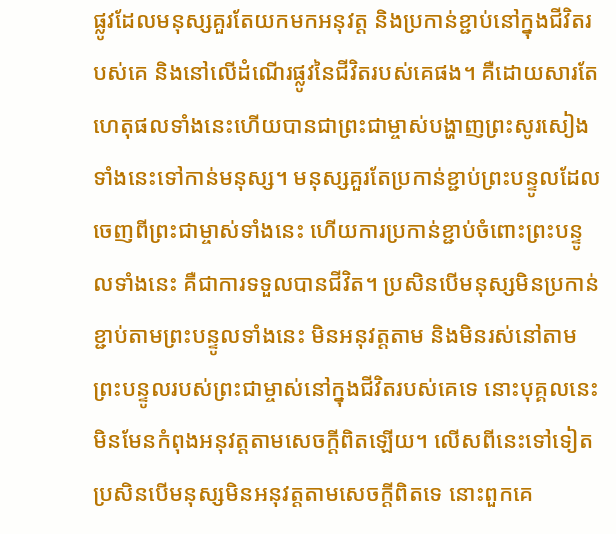ផ្លូវដែលមនុស្សគួរតែយកមកអនុវត្ត និងប្រកាន់ខ្ជាប់នៅក្នុងជីវិតរបស់គេ និងនៅលើដំណើរផ្លូវនៃជីវិតរបស់គេផង។ គឺដោយសារតែហេតុផលទាំងនេះហើយបានជាព្រះជាម្ចាស់បង្ហាញព្រះសូរសៀងទាំងនេះទៅកាន់មនុស្ស។ មនុស្សគួរតែប្រកាន់ខ្ជាប់ព្រះបន្ទូលដែលចេញពីព្រះជាម្ចាស់ទាំងនេះ ហើយការប្រកាន់ខ្ជាប់ចំពោះព្រះបន្ទូលទាំងនេះ គឺជាការទទួលបានជីវិត។ ប្រសិនបើមនុស្សមិនប្រកាន់ខ្ជាប់តាមព្រះបន្ទូលទាំងនេះ មិនអនុវត្តតាម និងមិនរស់នៅតាមព្រះបន្ទូលរបស់ព្រះជាម្ចាស់នៅក្នុងជីវិតរបស់គេទេ នោះបុគ្គលនេះមិនមែនកំពុងអនុវត្តតាមសេចក្តីពិតឡើយ។ លើសពីនេះទៅទៀត ប្រសិនបើមនុស្សមិនអនុវត្តតាមសេចក្តីពិតទេ នោះពួកគេ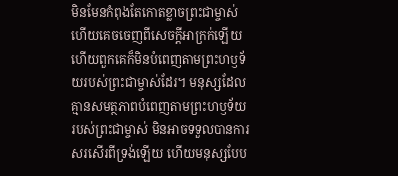មិនមែនកំពុងតែកោតខ្លាចព្រះជាម្ចាស់ ហើយគេចចេញពីសេចក្ដីអាក្រក់ឡើយ ហើយពួកគេក៏មិនបំពេញតាមព្រះហឫទ័យរបស់ព្រះជាម្ចាស់ដែរ។ មនុស្សដែលគ្មានសមត្ថភាពបំពេញតាមព្រះហឫទ័យរបស់ព្រះជាម្ចាស់ មិនអាចទទួលបានការសរសើរពីទ្រង់ឡើយ ហើយមនុស្សបែប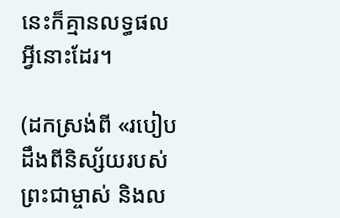នេះក៏គ្មានលទ្ធផលអ្វីនោះដែរ។

(ដកស្រង់ពី «របៀបដឹងពីនិស្ស័យរបស់ព្រះជាម្ចាស់ និងល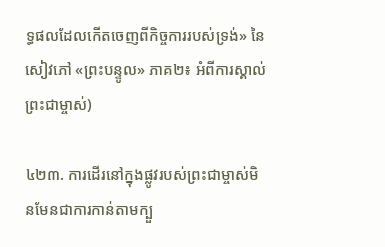ទ្ធផលដែលកើតចេញពីកិច្ចការរបស់ទ្រង់» នៃសៀវភៅ «ព្រះបន្ទូល» ភាគ២៖ អំពីការស្គាល់ព្រះជាម្ចាស់)

៤២៣. ការដើរនៅក្នុងផ្លូវរបស់ព្រះជាម្ចាស់មិនមែនជាការកាន់តាមក្បួ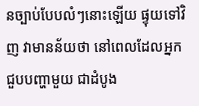នច្បាប់បែបលំៗនោះឡើយ ផ្ទុយទៅវិញ វាមានន័យថា នៅពេលដែលអ្នកជួបបញ្ហាមួយ ជាដំបូង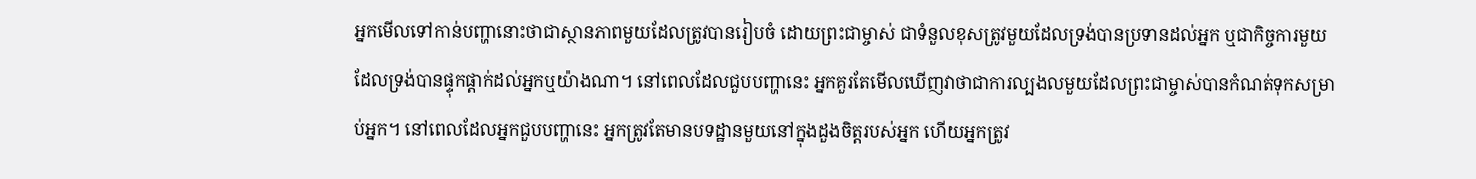អ្នកមើលទៅកាន់បញ្ហានោះថាជាស្ថានភាពមួយដែលត្រូវបានរៀបចំ ដោយព្រះជាម្ចាស់ ជាទំនួលខុសត្រូវមួយដែលទ្រង់បានប្រទានដល់អ្នក ឬជាកិច្ចការមួយដែលទ្រង់បានផ្ទុកផ្ដាក់ដល់អ្នកឬយ៉ាងណា។ នៅពេលដែលជួបបញ្ហានេះ អ្នកគួរតែមើលឃើញវាថាជាការល្បងលមួយដែលព្រះជាម្ចាស់បានកំណត់ទុកសម្រាប់អ្នក។ នៅពេលដែលអ្នកជួបបញ្ហានេះ អ្នកត្រូវតែមានបទដ្ឋានមួយនៅក្នុងដួងចិត្តរបស់អ្នក ហើយអ្នកត្រូវ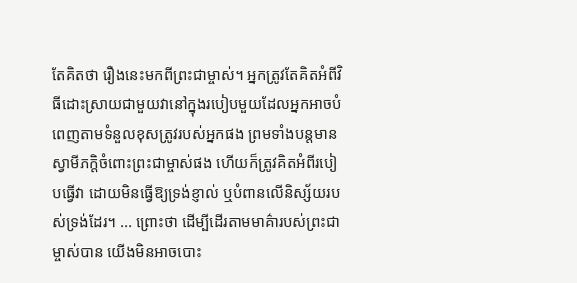តែគិតថា រឿងនេះមកពីព្រះជាម្ចាស់។ អ្នកត្រូវតែគិតអំពីវិធីដោះស្រាយជាមួយវានៅក្នុងរបៀបមួយដែលអ្នកអាចបំពេញតាមទំនួលខុសត្រូវរបស់អ្នកផង ព្រមទាំងបន្តមានស្វាមីភក្ដិចំពោះព្រះជាម្ចាស់ផង ហើយក៏ត្រូវគិតអំពីរបៀបធ្វើវា ដោយមិនធ្វើឱ្យទ្រង់ខ្ញាល់ ឬបំពានលើនិស្ស័យរបស់ទ្រង់ដែរ។ ... ព្រោះថា ដើម្បីដើរតាមមាគ៌ារបស់ព្រះជាម្ចាស់បាន យើងមិនអាចបោះ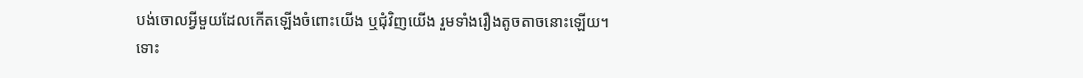បង់ចោលអ្វីមួយដែលកើតឡើងចំពោះយើង ឬជុំវិញយើង រួមទាំងរឿងតូចតាចនោះឡើយ។ ទោះ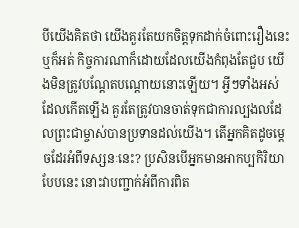បីយើងគិតថា យើងគួរតែយកចិត្តទុកដាក់ចំពោះរឿងនេះឬក៏អត់ កិច្ចការណាក៏ដោយដែលយើងកំពុងតែជួប យើងមិនត្រូវបណ្ដែតបណ្ដោយនោះឡើយ។ អ្វីៗទាំងអស់ដែលកើតឡើង គួរតែត្រូវបានចាត់ទុកជាការល្បងលដែលព្រះជាម្ចាស់បានប្រទានដល់យើង។ តើអ្នកគិតដូចម្ដេចដែរអំពីទស្សនៈនេះ? ប្រសិនបើអ្នកមានអាកប្បកិរិយាបែបនេះ នោះវាបញ្ជាក់អំពីការពិត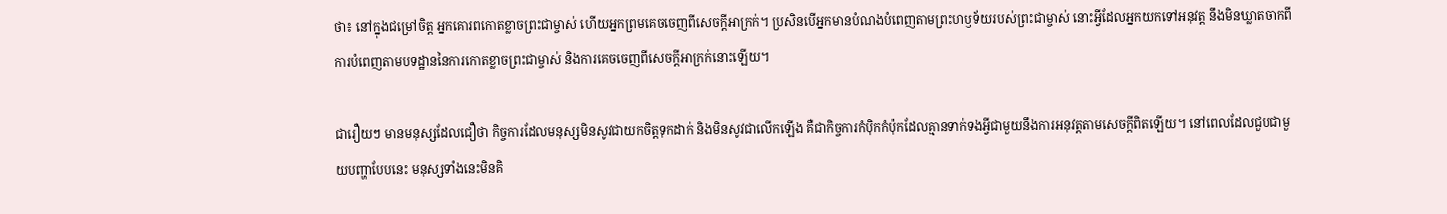ថា៖ នៅក្នុងជម្រៅចិត្ត អ្នកគោរពកោតខ្លាចព្រះជាម្ចាស់ ហើយអ្នកព្រមគេចចេញពីសេចក្ដីអាក្រក់។ ប្រសិនបើអ្នកមានបំណងបំពេញតាមព្រះហឫទ័យរបស់ព្រះជាម្ចាស់ នោះអ្វីដែលអ្នកយកទៅអនុវត្ត នឹងមិនឃ្លាតចាកពីការបំពេញតាមបទដ្ឋាននៃការកោតខ្លាចព្រះជាម្ចាស់ និងការគេចចេញពីសេចក្ដីអាក្រក់នោះឡើយ។

ជារឿយៗ មានមនុស្សដែលជឿថា កិច្ចការដែលមនុស្សមិនសូវជាយកចិត្តទុកដាក់ និងមិនសូវជាលើកឡើង គឺជាកិច្ចការកំប៉ិកកំប៉ុកដែលគ្មានទាក់ទងអ្វីជាមួយនឹងការអនុវត្តតាមសេចក្តីពិតឡើយ។ នៅពេលដែលជួបជាមួយបញ្ហាបែបនេះ មនុស្សទាំងនេះមិនគិ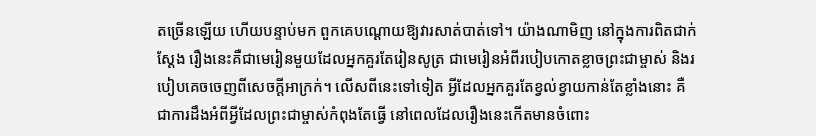តច្រើនឡើយ ហើយបន្ទាប់មក ពួកគេបណ្ដោយឱ្យវារសាត់បាត់ទៅ។ យ៉ាងណាមិញ នៅក្នុងការពិតជាក់ស្ដែង រឿងនេះគឺជាមេរៀនមួយដែលអ្នកគួរតែរៀនសូត្រ ជាមេរៀនអំពីរបៀបកោតខ្លាចព្រះជាម្ចាស់ និងរបៀបគេចចេញពីសេចក្ដីអាក្រក់។ លើសពីនេះទៅទៀត អ្វីដែលអ្នកគួរតែខ្វល់ខ្វាយកាន់តែខ្លាំងនោះ គឺជាការដឹងអំពីអ្វីដែលព្រះជាម្ចាស់កំពុងតែធ្វើ នៅពេលដែលរឿងនេះកើតមានចំពោះ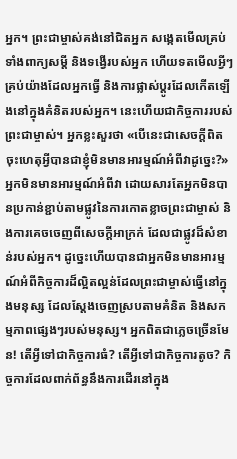អ្នក។ ព្រះជាម្ចាស់គង់នៅជិតអ្នក សង្កេតមើលគ្រប់ទាំងពាក្យសម្ដី និងទង្វើរបស់អ្នក ហើយទតមើលអ្វីៗគ្រប់យ៉ាងដែលអ្នកធ្វើ និងការផ្លាស់ប្ដូរដែលកើតឡើងនៅក្នុងគំនិតរបស់អ្នក។ នេះហើយជាកិច្ចការរបស់ព្រះជាម្ចាស់។ អ្នកខ្លះសួរថា «បើនេះជាសេចក្តីពិត ចុះហេតុអ្វីបានជាខ្ញុំមិនមានអារម្មណ៍អំពីវាដូច្នេះ?» អ្នកមិនមានអារម្មណ៍អំពីវា ដោយសារតែអ្នកមិនបានប្រកាន់ខ្ជាប់តាមផ្លូវនៃការកោតខ្លាចព្រះជាម្ចាស់ និងការគេចចេញពីសេចក្ដីអាក្រក់ ដែលជាផ្លូវដ៏សំខាន់របស់អ្នក។ ដូច្នេះហើយបានជាអ្នកមិនមានអារម្មណ៍អំពីកិច្ចការដ៏ល្អិតល្អន់ដែលព្រះជាម្ចាស់ធ្វើនៅក្នុងមនុស្ស ដែលស្ដែងចេញស្របតាមគំនិត និងសកម្មភាពផ្សេងៗរបស់មនុស្ស។ អ្នកពិតជាភ្លេចច្រើនមែន! តើអ្វីទៅជាកិច្ចការធំ? តើអ្វីទៅជាកិច្ចការតូច? កិច្ចការដែលពាក់ព័ន្ធនឹងការដើរនៅក្នុង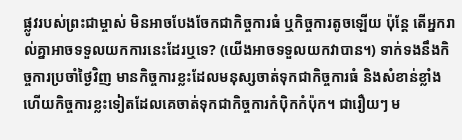ផ្លូវរបស់ព្រះជាម្ចាស់ មិនអាចបែងចែកជាកិច្ចការធំ ឬកិច្ចការតូចឡើយ ប៉ុន្តែ តើអ្នករាល់គ្នាអាចទទួលយកការនេះដែរឬទេ? (យើងអាចទទួលយកវាបាន។) ទាក់ទងនឹងកិច្ចការប្រចាំថ្ងៃវិញ មានកិច្ចការខ្លះដែលមនុស្សចាត់ទុកជាកិច្ចការធំ និងសំខាន់ខ្លាំង ហើយកិច្ចការខ្លះទៀតដែលគេចាត់ទុកជាកិច្ចការកំប៉ិកកំប៉ុក។ ជារឿយៗ ម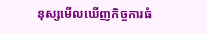នុស្សមើលឃើញកិច្ចការធំ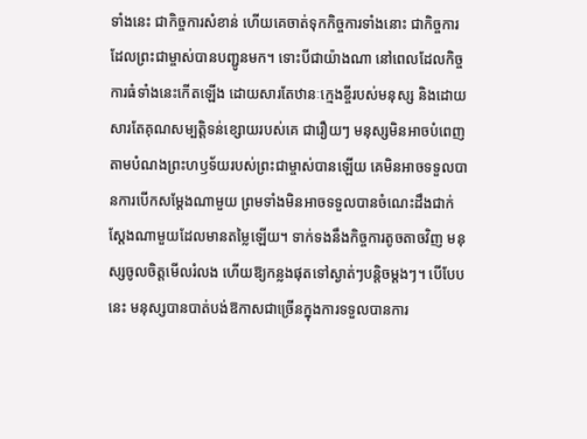ទាំងនេះ ជាកិច្ចការសំខាន់ ហើយគេចាត់ទុកកិច្ចការទាំងនោះ ជាកិច្ចការដែលព្រះជាម្ចាស់បានបញ្ជូនមក។ ទោះបីជាយ៉ាងណា នៅពេលដែលកិច្ចការធំទាំងនេះកើតឡើង ដោយសារតែឋានៈក្មេងខ្ចីរបស់មនុស្ស និងដោយសារតែគុណសម្បត្តិទន់ខ្សោយរបស់គេ ជារឿយៗ មនុស្សមិនអាចបំពេញតាមបំណងព្រះហឫទ័យរបស់ព្រះជាម្ចាស់បានឡើយ គេមិនអាចទទួលបានការបើកសម្ដែងណាមួយ ព្រមទាំងមិនអាចទទួលបានចំណេះដឹងជាក់ស្ដែងណាមួយដែលមានតម្លៃឡើយ។ ទាក់ទងនឹងកិច្ចការតូចតាចវិញ មនុស្សចូលចិត្តមើលរំលង ហើយឱ្យកន្លងផុតទៅស្ងាត់ៗបន្តិចម្ដងៗ។ បើបែបនេះ មនុស្សបានបាត់បង់ឱកាសជាច្រើនក្នុងការទទួលបានការ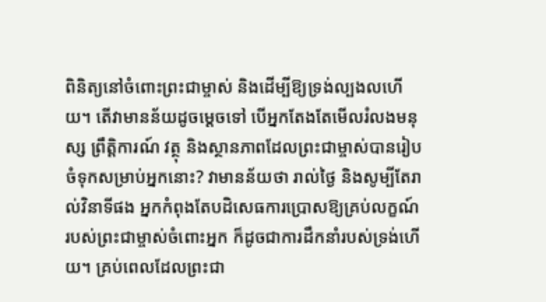ពិនិត្យនៅចំពោះព្រះជាម្ចាស់ និងដើម្បីឱ្យទ្រង់ល្បងលហើយ។ តើវាមានន័យដូចម្ដេចទៅ បើអ្នកតែងតែមើលរំលងមនុស្ស ព្រឹត្តិការណ៍ វត្ថុ និងស្ថានភាពដែលព្រះជាម្ចាស់បានរៀបចំទុកសម្រាប់អ្នកនោះ? វាមានន័យថា រាល់ថ្ងៃ និងសូម្បីតែរាល់វិនាទីផង អ្នកកំពុងតែបដិសេធការប្រោសឱ្យគ្រប់លក្ខណ៍របស់ព្រះជាម្ចាស់ចំពោះអ្នក ក៏ដូចជាការដឹកនាំរបស់ទ្រង់ហើយ។ គ្រប់ពេលដែលព្រះជា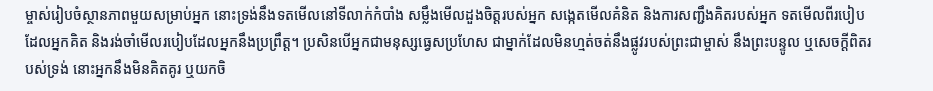ម្ចាស់រៀបចំស្ថានភាពមួយសម្រាប់អ្នក នោះទ្រង់នឹងទតមើលនៅទីលាក់កំបាំង សម្លឹងមើលដួងចិត្តរបស់អ្នក សង្កេតមើលគំនិត និងការសញ្ជឹងគិតរបស់អ្នក ទតមើលពីរបៀបដែលអ្នកគិត និងរង់ចាំមើលរបៀបដែលអ្នកនឹងប្រព្រឹត្ត។ ប្រសិនបើអ្នកជាមនុស្សធ្វេសប្រហែស ជាម្នាក់ដែលមិនហ្មត់ចត់នឹងផ្លូវរបស់ព្រះជាម្ចាស់ នឹងព្រះបន្ទូល ឬសេចក្តីពិតរបស់ទ្រង់ នោះអ្នកនឹងមិនគិតគូរ ឬយកចិ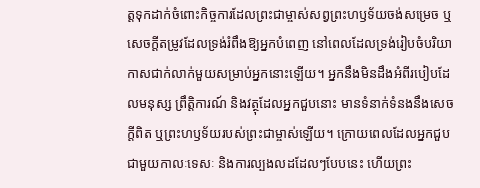ត្តទុកដាក់ចំពោះកិច្ចការដែលព្រះជាម្ចាស់សព្វព្រះហឫទ័យចង់សម្រេច ឬសេចក្ដីតម្រូវដែលទ្រង់រំពឹងឱ្យអ្នកបំពេញ នៅពេលដែលទ្រង់រៀបចំបរិយាកាសជាក់លាក់មួយសម្រាប់អ្នកនោះឡើយ។ អ្នកនឹងមិនដឹងអំពីរបៀបដែលមនុស្ស ព្រឹត្តិការណ៍ និងវត្ថុដែលអ្នកជួបនោះ មានទំនាក់ទំនងនឹងសេចក្តីពិត ឬព្រះហឫទ័យរបស់ព្រះជាម្ចាស់ឡើយ។ ក្រោយពេលដែលអ្នកជួបជាមួយកាលៈទេសៈ និងការល្បងលដដែលៗបែបនេះ ហើយព្រះ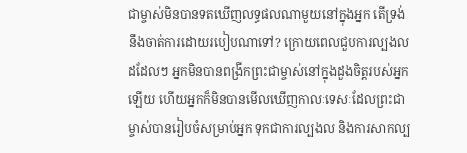ជាម្ចាស់មិនបានទតឃើញលទ្ធផលណាមួយនៅក្នុងអ្នក តើទ្រង់នឹងចាត់ការដោយរបៀបណាទៅ? ក្រោយពេលជួបការល្បងលដដែលៗ អ្នកមិនបានពង្រីកព្រះជាម្ចាស់នៅក្នុងដួងចិត្តរបស់អ្នកឡើយ ហើយអ្នកក៏មិនបានមើលឃើញកាលៈទេសៈដែលព្រះជាម្ចាស់បានរៀបចំសម្រាប់អ្នក ទុកជាការល្បងល និងការសាកល្ប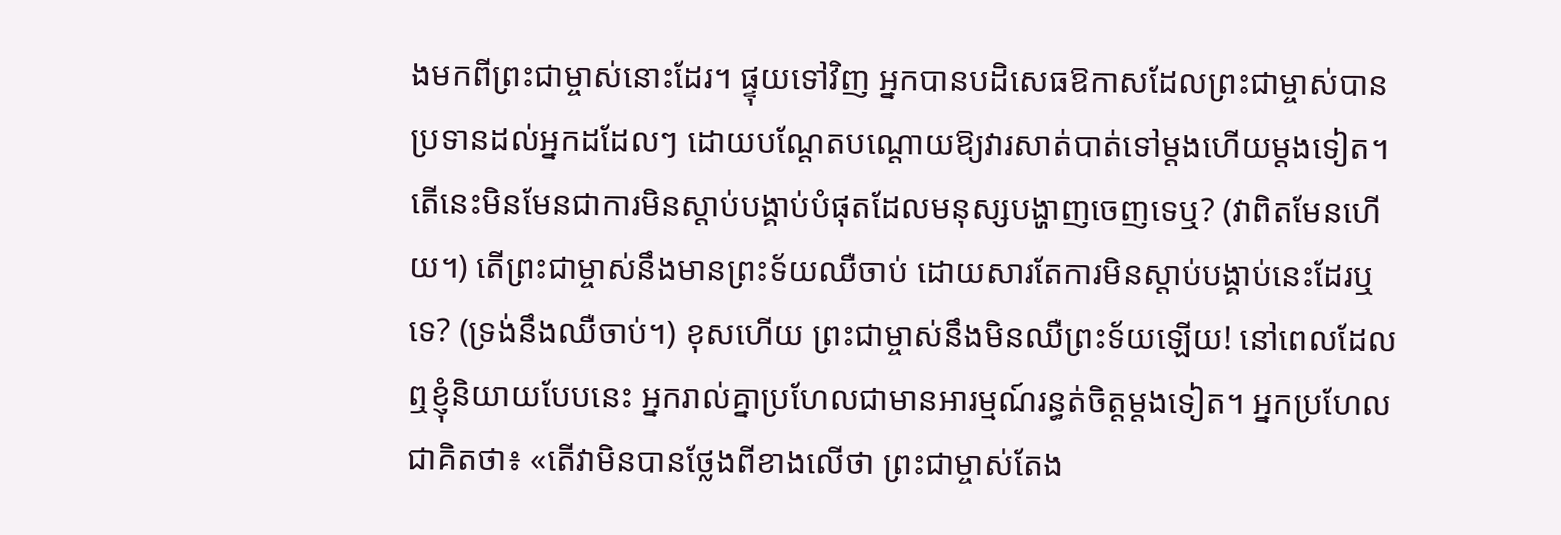ងមកពីព្រះជាម្ចាស់នោះដែរ។ ផ្ទុយទៅវិញ អ្នកបានបដិសេធឱកាសដែលព្រះជាម្ចាស់បានប្រទានដល់អ្នកដដែលៗ ដោយបណ្ដែតបណ្ដោយឱ្យវារសាត់បាត់ទៅម្ដងហើយម្ដងទៀត។ តើនេះមិនមែនជាការមិនស្ដាប់បង្គាប់បំផុតដែលមនុស្សបង្ហាញចេញទេឬ? (វាពិតមែនហើយ។) តើព្រះជាម្ចាស់នឹងមានព្រះទ័យឈឺចាប់ ដោយសារតែការមិនស្ដាប់បង្គាប់នេះដែរឬទេ? (ទ្រង់នឹងឈឺចាប់។) ខុសហើយ ព្រះជាម្ចាស់នឹងមិនឈឺព្រះទ័យឡើយ! នៅពេលដែលឮខ្ញុំនិយាយបែបនេះ អ្នករាល់គ្នាប្រហែលជាមានអារម្មណ៍រន្ធត់ចិត្តម្ដងទៀត។ អ្នកប្រហែលជាគិតថា៖ «តើវាមិនបានថ្លែងពីខាងលើថា ព្រះជាម្ចាស់តែង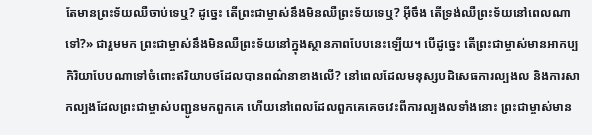តែមានព្រះទ័យឈឺចាប់ទេឬ? ដូច្នេះ តើព្រះជាម្ចាស់នឹងមិនឈឺព្រះទ័យទេឬ? អ៊ីចឹង តើទ្រង់ឈឺព្រះទ័យនៅពេលណាទៅ?» ជារួមមក ព្រះជាម្ចាស់នឹងមិនឈឺព្រះទ័យនៅក្នុងស្ថានភាពបែបនេះឡើយ។ បើដូច្នេះ តើព្រះជាម្ចាស់មានអាកប្បកិរិយាបែបណាទៅចំពោះឥរិយាបថដែលបានពណ៌នាខាងលើ? នៅពេលដែលមនុស្សបដិសេធការល្បងល និងការសាកល្បងដែលព្រះជាម្ចាស់បញ្ជូនមកពួកគេ ហើយនៅពេលដែលពួកគេគេចវេះពីការល្បងលទាំងនោះ ព្រះជាម្ចាស់មាន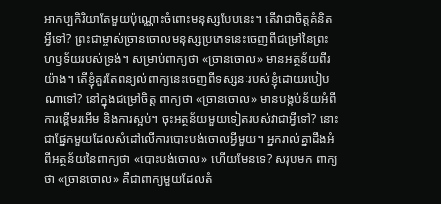អាកប្បកិរិយាតែមួយប៉ុណ្ណោះចំពោះមនុស្សបែបនេះ។ តើវាជាចិត្តគំនិតអ្វីទៅ? ព្រះជាម្ចាស់ច្រានចោលមនុស្សប្រភេទនេះចេញពីជម្រៅនៃព្រះហឫទ័យរបស់ទ្រង់។ សម្រាប់ពាក្យថា «ច្រានចោល» មានអត្ថន័យពីរយ៉ាង។ តើខ្ញុំគួរតែពន្យល់ពាក្យនេះចេញពីទស្សនៈរបស់ខ្ញុំដោយរបៀបណាទៅ? នៅក្នុងជម្រៅចិត្ត ពាក្យថា «ច្រានចោល» មានបង្កប់ន័យអំពីការខ្ពើមរអើម និងការស្អប់។ ចុះអត្ថន័យមួយទៀតរបស់វាជាអ្វីទៅ? នោះជាផ្នែកមួយដែលសំដៅលើការបោះបង់ចោលអ្វីមួយ។ អ្នករាល់គ្នាដឹងអំពីអត្ថន័យនៃពាក្យថា «បោះបង់ចោល» ហើយមែនទេ? សរុបមក ពាក្យថា «ច្រានចោល» គឺជាពាក្យមួយដែលតំ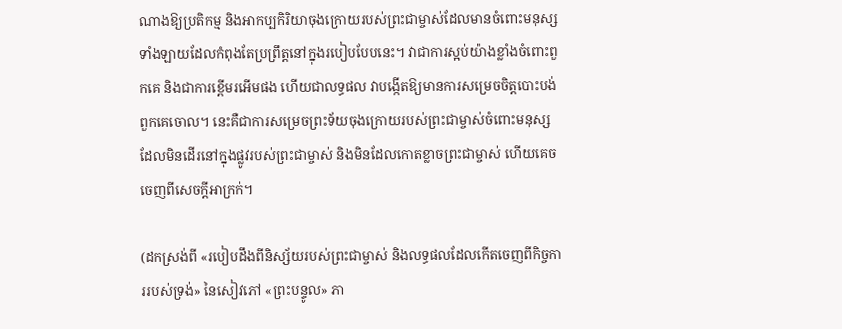ណាងឱ្យប្រតិកម្ម និងអាកប្បកិរិយាចុងក្រោយរបស់ព្រះជាម្ចាស់ដែលមានចំពោះមនុស្សទាំងឡាយដែលកំពុងតែប្រព្រឹត្តនៅក្នុងរបៀបបែបនេះ។ វាជាការស្អប់យ៉ាងខ្លាំងចំពោះពួកគេ និងជាការខ្ពើមរអើមផង ហើយជាលទ្ធផល វាបង្កើតឱ្យមានការសម្រេចចិត្តបោះបង់ពួកគេចោល។ នេះគឺជាការសម្រេចព្រះទ័យចុងក្រោយរបស់ព្រះជាម្ចាស់ចំពោះមនុស្សដែលមិនដើរនៅក្នុងផ្លូវរបស់ព្រះជាម្ចាស់ និងមិនដែលកោតខ្លាចព្រះជាម្ចាស់ ហើយគេចចេញពីសេចក្ដីអាក្រក់។

(ដកស្រង់ពី «របៀបដឹងពីនិស្ស័យរបស់ព្រះជាម្ចាស់ និងលទ្ធផលដែលកើតចេញពីកិច្ចការរបស់ទ្រង់» នៃសៀវភៅ «ព្រះបន្ទូល» ភា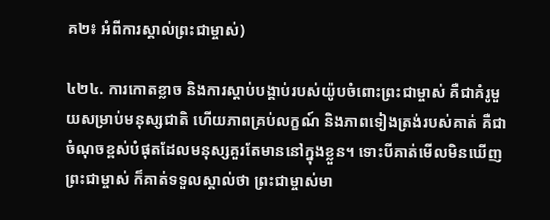គ២៖ អំពីការស្គាល់ព្រះជាម្ចាស់)

៤២៤. ការកោតខ្លាច និងការស្ដាប់បង្គាប់របស់យ៉ូបចំពោះព្រះជាម្ចាស់ គឺជាគំរូមួយសម្រាប់មនុស្សជាតិ ហើយភាពគ្រប់លក្ខណ៍ និងភាពទៀងត្រង់របស់គាត់ គឺជាចំណុចខ្ពស់បំផុតដែលមនុស្សគួរតែមាននៅក្នុងខ្លួន។ ទោះបីគាត់មើលមិនឃើញព្រះជាម្ចាស់ ក៏គាត់ទទួលស្គាល់ថា ព្រះជាម្ចាស់មា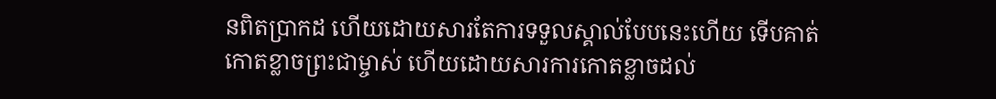នពិតប្រាកដ ហើយដោយសារតែការទទួលស្គាល់បែបនេះហើយ ទើបគាត់កោតខ្លាចព្រះជាម្ចាស់ ហើយដោយសារការកោតខ្លាចដល់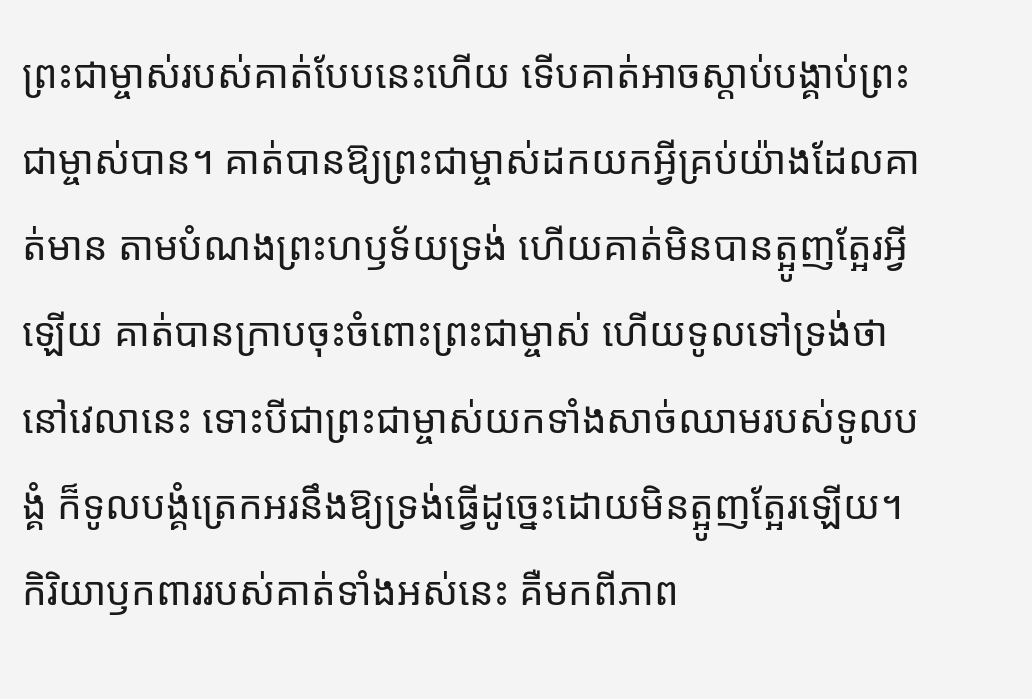ព្រះជាម្ចាស់របស់គាត់បែបនេះហើយ ទើបគាត់អាចស្ដាប់បង្គាប់ព្រះជាម្ចាស់បាន។ គាត់បានឱ្យព្រះជាម្ចាស់ដកយកអ្វីគ្រប់យ៉ាងដែលគាត់មាន តាមបំណងព្រះហឫទ័យទ្រង់ ហើយគាត់មិនបានត្អូញត្អែរអ្វីឡើយ គាត់បានក្រាបចុះចំពោះព្រះជាម្ចាស់ ហើយទូលទៅទ្រង់ថា នៅវេលានេះ ទោះបីជាព្រះជាម្ចាស់យកទាំងសាច់ឈាមរបស់ទូលបង្គំ ក៏ទូលបង្គំត្រេកអរនឹងឱ្យទ្រង់ធ្វើដូច្នេះដោយមិនត្អូញត្អែរឡើយ។ កិរិយាឫកពាររបស់គាត់ទាំងអស់នេះ គឺមកពីភាព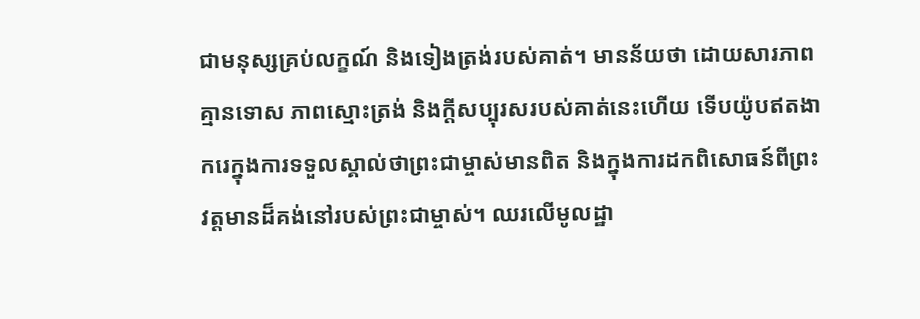ជាមនុស្សគ្រប់លក្ខណ៍ និងទៀងត្រង់របស់គាត់។ មានន័យថា ដោយសារភាពគ្មានទោស ភាពស្មោះត្រង់ និងក្ដីសប្បុរសរបស់គាត់នេះហើយ ទើបយ៉ូបឥតងាករេក្នុងការទទួលស្គាល់ថាព្រះជាម្ចាស់មានពិត និងក្នុងការដកពិសោធន៍ពីព្រះវត្តមានដ៏គង់នៅរបស់ព្រះជាម្ចាស់។ ឈរលើមូលដ្ឋា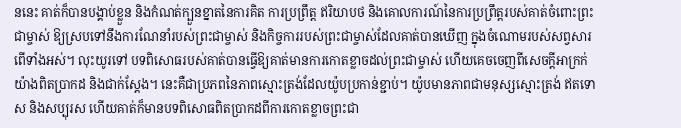ននេះ គាត់ក៏បានបង្គាប់ខ្លួន និងកំណត់ក្បួនខ្នាតនៃការគិត ការប្រព្រឹត្ត ឥរិយាបថ និងគោលការណ៍នៃការប្រព្រឹត្តរបស់គាត់ចំពោះព្រះជាម្ចាស់ ឱ្យស្របទៅនឹងការណែនាំរបស់ព្រះជាម្ចាស់ និងកិច្ចការរបស់ព្រះជាម្ចាស់ដែលគាត់បានឃើញ ក្នុងចំណោមរបស់សព្វសារពើទាំងអស់។ លុះយូរទៅ បទពិសោធរបស់គាត់បានធ្វើឱ្យគាត់មានការកោតខ្លាចដល់ព្រះជាម្ចាស់ ហើយគេចចេញពីសេចក្ដីអាក្រក់យ៉ាងពិតប្រាកដ និងជាក់ស្ដែង។ នេះគឺជាប្រភពនៃភាពស្មោះត្រង់ដែលយ៉ូបប្រកាន់ខ្ជាប់។ យ៉ូបមានភាពជាមនុស្សស្មោះត្រង់ ឥតទោស និងសប្បុរស ហើយគាត់ក៏មានបទពិសោធពិតប្រាកដពីការកោតខ្លាចព្រះជា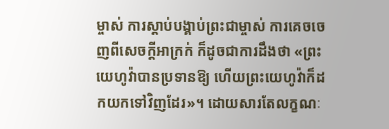ម្ចាស់ ការស្ដាប់បង្គាប់ព្រះជាម្ចាស់ ការគេចចេញពីសេចក្ដីអាក្រក់ ក៏ដូចជាការដឹងថា «ព្រះយេហូវ៉ាបានប្រទានឱ្យ ហើយព្រះយេហូវ៉ាក៏ដកយកទៅវិញដែរ»។ ដោយសារតែលក្ខណៈ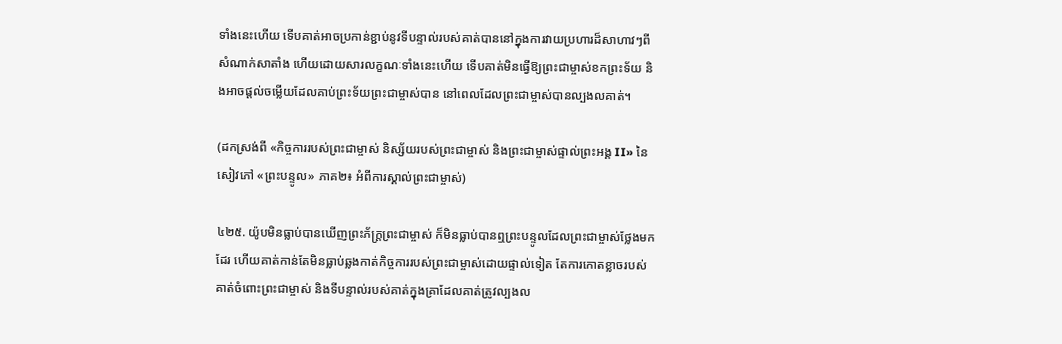ទាំងនេះហើយ ទើបគាត់អាចប្រកាន់ខ្ជាប់នូវទីបន្ទាល់របស់គាត់បាននៅក្នុងការវាយប្រហារដ៏សាហាវៗពីសំណាក់សាតាំង ហើយដោយសារលក្ខណៈទាំងនេះហើយ ទើបគាត់មិនធ្វើឱ្យព្រះជាម្ចាស់ខកព្រះទ័យ និងអាចផ្ដល់ចម្លើយដែលគាប់ព្រះទ័យព្រះជាម្ចាស់បាន នៅពេលដែលព្រះជាម្ចាស់បានល្បងលគាត់។

(ដកស្រង់ពី «កិច្ចការរបស់ព្រះជាម្ចាស់ និស្ស័យរបស់ព្រះជាម្ចាស់ និងព្រះជាម្ចាស់ផ្ទាល់ព្រះអង្គ II» នៃសៀវភៅ «ព្រះបន្ទូល» ភាគ២៖ អំពីការស្គាល់ព្រះជាម្ចាស់)

៤២៥. យ៉ូបមិនធ្លាប់បានឃើញព្រះភ័ក្ដ្រព្រះជាម្ចាស់ ក៏មិនធ្លាប់បានឮព្រះបន្ទូលដែលព្រះជាម្ចាស់ថ្លែងមកដែរ ហើយគាត់កាន់តែមិនធ្លាប់ឆ្លងកាត់កិច្ចការរបស់ព្រះជាម្ចាស់ដោយផ្ទាល់ទៀត តែការកោតខ្លាចរបស់គាត់ចំពោះព្រះជាម្ចាស់ និងទីបន្ទាល់របស់គាត់ក្នុងគ្រាដែលគាត់ត្រូវល្បងល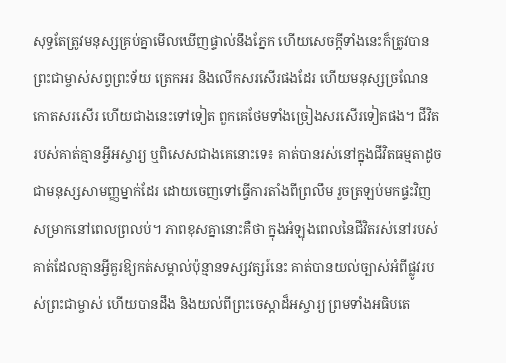សុទ្ធតែត្រូវមនុស្សគ្រប់គ្នាមើលឃើញផ្ទាល់នឹងភ្នែក ហើយសេចក្ដីទាំងនេះក៏ត្រូវបានព្រះជាម្ចាស់សព្វព្រះទ័យ ត្រេកអរ និងលើកសរសើរផងដែរ ហើយមនុស្សច្រណែន កោតសរសើរ ហើយជាងនេះទៅទៀត ពួកគេថែមទាំងច្រៀងសរសើរទៀតផង។ ជីវិតរបស់គាត់គ្មានអ្វីអស្ចារ្យ ឬពិសេសជាងគេនោះទេ៖ គាត់បានរស់នៅក្នុងជីវិតធម្មតាដូចជាមនុស្សសាមញ្ញម្នាក់ដែរ ដោយចេញទៅធ្វើការតាំងពីព្រលឹម រួចត្រឡប់មកផ្ទះវិញសម្រាកនៅពេលព្រលប់។ ភាពខុសគ្នានោះគឺថា ក្នុងអំឡុងពេលនៃជីវិតរស់នៅរបស់គាត់ដែលគ្មានអ្វីគួរឱ្យកត់សម្គាល់ប៉ុន្មានទស្សវត្សរ៍នេះ គាត់បានយល់ច្បាស់អំពីផ្លូវរបស់ព្រះជាម្ចាស់ ហើយបានដឹង និងយល់ពីព្រះចេស្ដាដ៏អស្ចារ្យ ព្រមទាំងអធិបតេ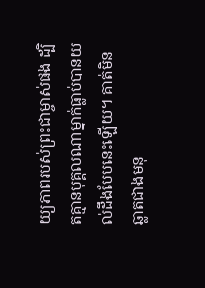យ្យភាពរបស់ព្រះជាម្ចាស់ផង ដ្បិតគ្មានបុគ្គលណាម្នាក់ធ្លាប់បានយល់ដឹងបែបនេះឡើយ។ គាត់មិនឆ្លាតជាងមនុ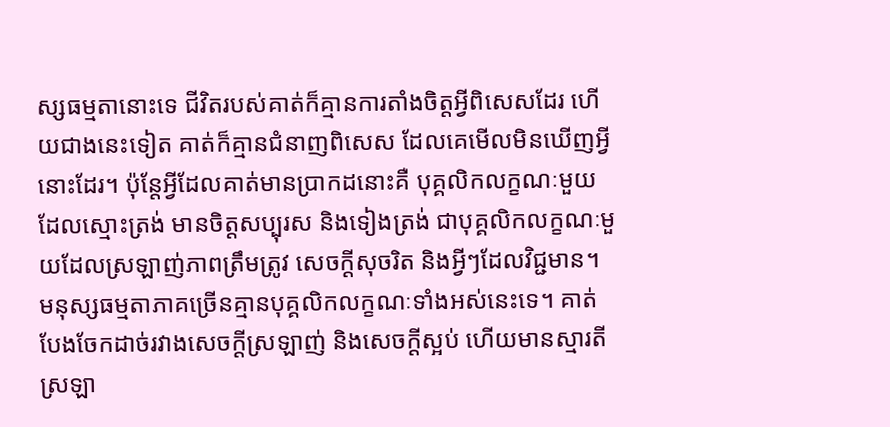ស្សធម្មតានោះទេ ជីវិតរបស់គាត់ក៏គ្មានការតាំងចិត្តអ្វីពិសេសដែរ ហើយជាងនេះទៀត គាត់ក៏គ្មានជំនាញពិសេស ដែលគេមើលមិនឃើញអ្វីនោះដែរ។ ប៉ុន្តែអ្វីដែលគាត់មានប្រាកដនោះគឺ បុគ្គលិកលក្ខណៈមួយដែលស្មោះត្រង់ មានចិត្តសប្បុរស និងទៀងត្រង់ ជាបុគ្គលិកលក្ខណៈមួយដែលស្រឡាញ់ភាពត្រឹមត្រូវ សេចក្ដីសុចរិត និងអ្វីៗដែលវិជ្ជមាន។ មនុស្សធម្មតាភាគច្រើនគ្មានបុគ្គលិកលក្ខណៈទាំងអស់នេះទេ។ គាត់បែងចែកដាច់រវាងសេចក្ដីស្រឡាញ់ និងសេចក្ដីស្អប់ ហើយមានស្មារតីស្រឡា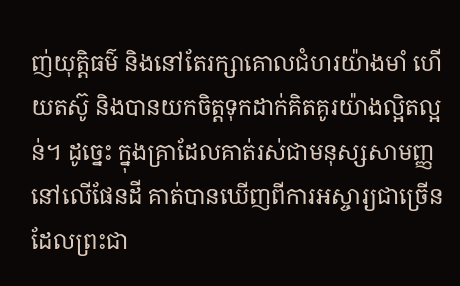ញ់យុត្តិធម៌ និងនៅតែរក្សាគោលជំហរយ៉ាងមាំ ហើយតស៊ូ និងបានយកចិត្តទុកដាក់គិតគូរយ៉ាងល្អិតល្អន់។ ដូច្នេះ ក្នុងគ្រាដែលគាត់រស់ជាមនុស្សសាមញ្ញនៅលើផែនដី គាត់បានឃើញពីការអស្ចារ្យជាច្រើនដែលព្រះជា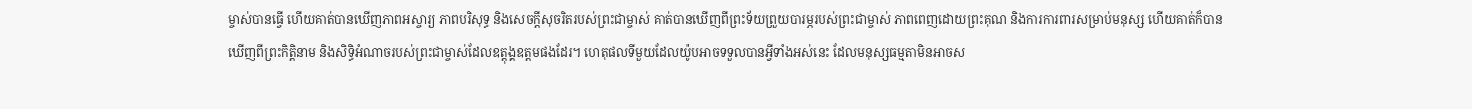ម្ចាស់បានធ្វើ ហើយគាត់បានឃើញភាពអស្ចារ្យ ភាពបរិសុទ្ធ និងសេចក្ដីសុចរិតរបស់ព្រះជាម្ចាស់ គាត់បានឃើញពីព្រះទ័យព្រួយបារម្ភរបស់ព្រះជាម្ចាស់ ភាពពេញដោយព្រះគុណ និងការការពារសម្រាប់មនុស្ស ហើយគាត់ក៏បានឃើញពីព្រះកិត្តិនាម និងសិទ្ធិអំណាចរបស់ព្រះជាម្ចាស់ដែលឧត្តុង្គឧត្តមផងដែរ។ ហេតុផលទីមួយដែលយ៉ូបអាចទទួលបានអ្វីទាំងអស់នេះ ដែលមនុស្សធម្មតាមិនអាចស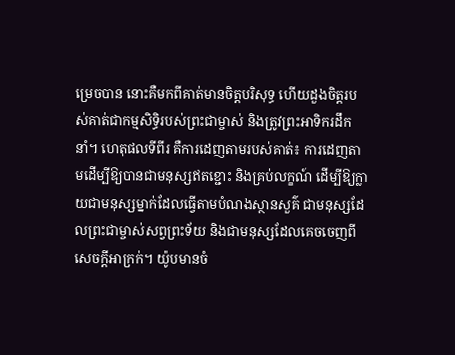ម្រេចបាន នោះគឺមកពីគាត់មានចិត្តបរិសុទ្ធ ហើយដួងចិត្តរបស់គាត់ជាកម្មសិទ្ធិរបស់ព្រះជាម្ចាស់ និងត្រូវព្រះអាទិករដឹកនាំ។ ហេតុផលទីពីរ គឺការដេញតាមរបស់គាត់៖ ការដេញតាមដើម្បីឱ្យបានជាមនុស្សឥតខ្ជោះ និងគ្រប់លក្ខណ៍ ដើម្បីឱ្យក្លាយជាមនុស្សម្នាក់ដែលធ្វើតាមបំណងស្ថានសួគ៌ ជាមនុស្សដែលព្រះជាម្ចាស់សព្វព្រះទ័យ និងជាមនុស្សដែលគេចចេញពីសេចក្ដីអាក្រក់។ យ៉ូបមានចំ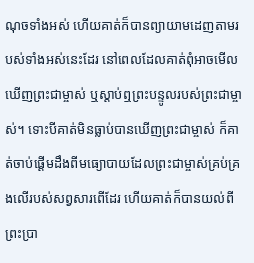ណុចទាំងអស់ ហើយគាត់ក៏បានព្យាយាមដេញតាមរបស់ទាំងអស់នេះដែរ នៅពេលដែលគាត់ពុំអាចមើលឃើញព្រះជាម្ចាស់ ឬស្ដាប់ឮព្រះបន្ទូលរបស់ព្រះជាម្ចាស់។ ទោះបីគាត់មិនធ្លាប់បានឃើញព្រះជាម្ចាស់ ក៏គាត់ចាប់ផ្ដើមដឹងពីមធ្យោបាយដែលព្រះជាម្ចាស់គ្រប់គ្រងលើរបស់សព្វសារពើដែរ ហើយគាត់ក៏បានយល់ពីព្រះប្រា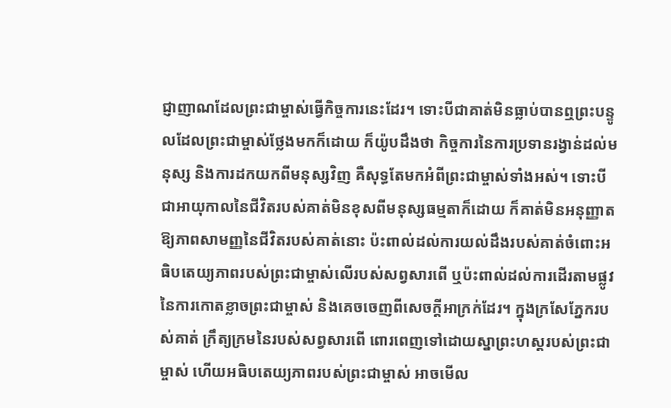ជ្ញាញាណដែលព្រះជាម្ចាស់ធ្វើកិច្ចការនេះដែរ។ ទោះបីជាគាត់មិនធ្លាប់បានឮព្រះបន្ទូលដែលព្រះជាម្ចាស់ថ្លែងមកក៏ដោយ ក៏យ៉ូបដឹងថា កិច្ចការនៃការប្រទានរង្វាន់ដល់មនុស្ស និងការដកយកពីមនុស្សវិញ គឺសុទ្ធតែមកអំពីព្រះជាម្ចាស់ទាំងអស់។ ទោះបីជាអាយុកាលនៃជីវិតរបស់គាត់មិនខុសពីមនុស្សធម្មតាក៏ដោយ ក៏គាត់មិនអនុញ្ញាតឱ្យភាពសាមញ្ញនៃជីវិតរបស់គាត់នោះ ប៉ះពាល់ដល់ការយល់ដឹងរបស់គាត់ចំពោះអធិបតេយ្យភាពរបស់ព្រះជាម្ចាស់លើរបស់សព្វសារពើ ឬប៉ះពាល់ដល់ការដើរតាមផ្លូវនៃការកោតខ្លាចព្រះជាម្ចាស់ និងគេចចេញពីសេចក្ដីអាក្រក់ដែរ។ ក្នុងក្រសែភ្នែករបស់គាត់ ក្រឹត្យក្រមនៃរបស់សព្វសារពើ ពោរពេញទៅដោយស្នាព្រះហស្តរបស់ព្រះជាម្ចាស់ ហើយអធិបតេយ្យភាពរបស់ព្រះជាម្ចាស់ អាចមើល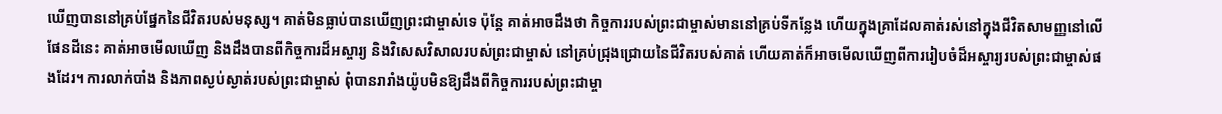ឃើញបាននៅគ្រប់ផ្នែកនៃជីវិតរបស់មនុស្ស។ គាត់មិនធ្លាប់បានឃើញព្រះជាម្ចាស់ទេ ប៉ុន្តែ គាត់អាចដឹងថា កិច្ចការរបស់ព្រះជាម្ចាស់មាននៅគ្រប់ទីកន្លែង ហើយក្នុងគ្រាដែលគាត់រស់នៅក្នុងជីវិតសាមញ្ញនៅលើផែនដីនេះ គាត់អាចមើលឃើញ និងដឹងបានពីកិច្ចការដ៏អស្ចារ្យ និងវិសេសវិសាលរបស់ព្រះជាម្ចាស់ នៅគ្រប់ជ្រុងជ្រោយនៃជីវិតរបស់គាត់ ហើយគាត់ក៏អាចមើលឃើញពីការរៀបចំដ៏អស្ចារ្យរបស់ព្រះជាម្ចាស់ផងដែរ។ ការលាក់បាំង និងភាពស្ងប់ស្ងាត់របស់ព្រះជាម្ចាស់ ពុំបានរារាំងយ៉ូបមិនឱ្យដឹងពីកិច្ចការរបស់ព្រះជាម្ចា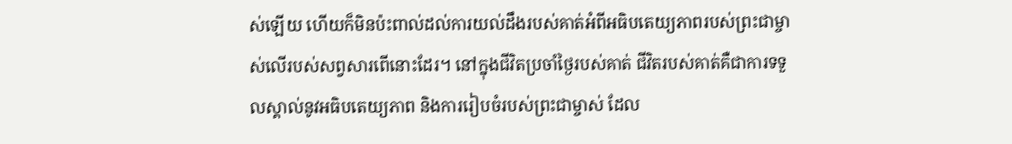ស់ឡើយ ហើយក៏មិនប៉ះពាល់ដល់ការយល់ដឹងរបស់គាត់អំពីអធិបតេយ្យភាពរបស់ព្រះជាម្ចាស់លើរបស់សព្វសារពើនោះដែរ។ នៅក្នុងជីវិតប្រចាំថ្ងៃរបស់គាត់ ជីវិតរបស់គាត់គឺជាការទទួលស្គាល់នូវអធិបតេយ្យភាព និងការរៀបចំរបស់ព្រះជាម្ចាស់ ដែល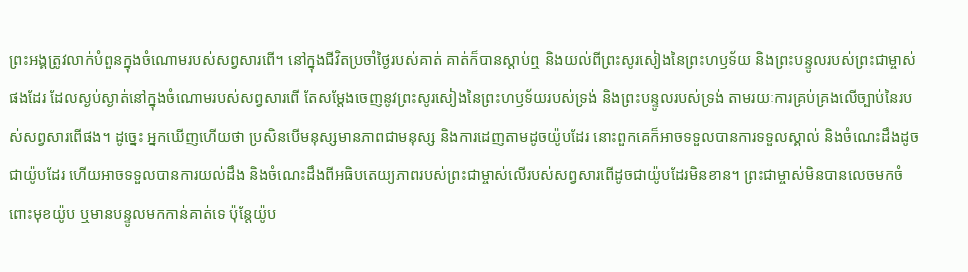ព្រះអង្គត្រូវលាក់បំពួនក្នុងចំណោមរបស់សព្វសារពើ។ នៅក្នុងជីវិតប្រចាំថ្ងៃរបស់គាត់ គាត់ក៏បានស្ដាប់ឮ និងយល់ពីព្រះសូរសៀងនៃព្រះហឫទ័យ និងព្រះបន្ទូលរបស់ព្រះជាម្ចាស់ផងដែរ ដែលស្ងប់ស្ងាត់នៅក្នុងចំណោមរបស់សព្វសារពើ តែសម្ដែងចេញនូវព្រះសូរសៀងនៃព្រះហឫទ័យរបស់ទ្រង់ និងព្រះបន្ទូលរបស់ទ្រង់ តាមរយៈការគ្រប់គ្រងលើច្បាប់នៃរបស់សព្វសារពើផង។ ដូច្នេះ អ្នកឃើញហើយថា ប្រសិនបើមនុស្សមានភាពជាមនុស្ស និងការដេញតាមដូចយ៉ូបដែរ នោះពួកគេក៏អាចទទួលបានការទទួលស្គាល់ និងចំណេះដឹងដូចជាយ៉ូបដែរ ហើយអាចទទួលបានការយល់ដឹង និងចំណេះដឹងពីអធិបតេយ្យភាពរបស់ព្រះជាម្ចាស់លើរបស់សព្វសារពើដូចជាយ៉ូបដែរមិនខាន។ ព្រះជាម្ចាស់មិនបានលេចមកចំពោះមុខយ៉ូប ឬមានបន្ទូលមកកាន់គាត់ទេ ប៉ុន្តែយ៉ូប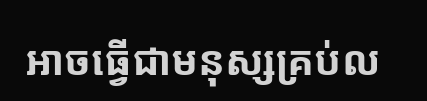អាចធ្វើជាមនុស្សគ្រប់ល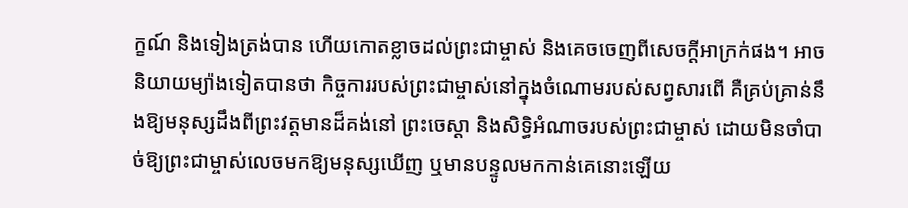ក្ខណ៍ និងទៀងត្រង់បាន ហើយកោតខ្លាចដល់ព្រះជាម្ចាស់ និងគេចចេញពីសេចក្ដីអាក្រក់ផង។ អាចនិយាយម្យ៉ាងទៀតបានថា កិច្ចការរបស់ព្រះជាម្ចាស់នៅក្នុងចំណោមរបស់សព្វសារពើ គឺគ្រប់គ្រាន់នឹងឱ្យមនុស្សដឹងពីព្រះវត្តមានដ៏គង់នៅ ព្រះចេស្ដា និងសិទ្ធិអំណាចរបស់ព្រះជាម្ចាស់ ដោយមិនចាំបាច់ឱ្យព្រះជាម្ចាស់លេចមកឱ្យមនុស្សឃើញ ឬមានបន្ទូលមកកាន់គេនោះឡើយ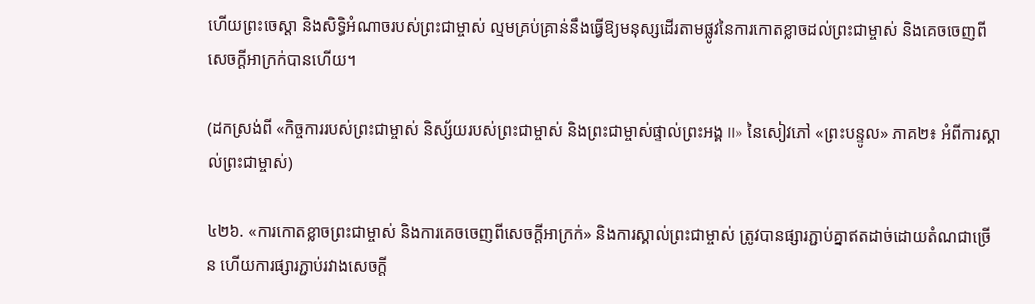ហើយព្រះចេស្ដា និងសិទ្ធិអំណាចរបស់ព្រះជាម្ចាស់ ល្មមគ្រប់គ្រាន់នឹងធ្វើឱ្យមនុស្សដើរតាមផ្លូវនៃការកោតខ្លាចដល់ព្រះជាម្ចាស់ និងគេចចេញពីសេចក្ដីអាក្រក់បានហើយ។

(ដកស្រង់ពី «កិច្ចការរបស់ព្រះជាម្ចាស់ និស្ស័យរបស់ព្រះជាម្ចាស់ និងព្រះជាម្ចាស់ផ្ទាល់ព្រះអង្គ II» នៃសៀវភៅ «ព្រះបន្ទូល» ភាគ២៖ អំពីការស្គាល់ព្រះជាម្ចាស់)

៤២៦. «ការកោតខ្លាចព្រះជាម្ចាស់ និងការគេចចេញពីសេចក្ដីអាក្រក់» និងការស្គាល់ព្រះជាម្ចាស់ ត្រូវបានផ្សារភ្ជាប់គ្នាឥតដាច់ដោយតំណជាច្រើន ហើយការផ្សារភ្ជាប់រវាងសេចក្ដី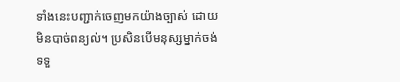ទាំងនេះបញ្ជាក់ចេញមកយ៉ាងច្បាស់ ដោយមិនបាច់ពន្យល់។ ប្រសិនបើមនុស្សម្នាក់ចង់ទទួ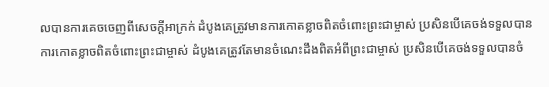លបានការគេចចេញពីសេចក្ដីអាក្រក់ ដំបូងគេត្រូវមានការកោតខ្លាចពិតចំពោះព្រះជាម្ចាស់ ប្រសិនបើគេចង់ទទួលបានការកោតខ្លាចពិតចំពោះព្រះជាម្ចាស់ ដំបូងគេត្រូវតែមានចំណេះដឹងពិតអំពីព្រះជាម្ចាស់ ប្រសិនបើគេចង់ទទួលបានចំ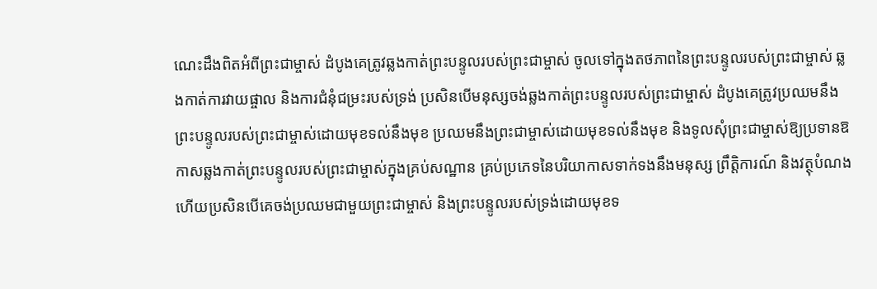ណេះដឹងពិតអំពីព្រះជាម្ចាស់ ដំបូងគេត្រូវឆ្លងកាត់ព្រះបន្ទូលរបស់ព្រះជាម្ចាស់ ចូលទៅក្នុងតថភាពនៃព្រះបន្ទូលរបស់ព្រះជាម្ចាស់ ឆ្លងកាត់ការវាយផ្ចាល និងការជំនុំជម្រះរបស់ទ្រង់ ប្រសិនបើមនុស្សចង់ឆ្លងកាត់ព្រះបន្ទូលរបស់ព្រះជាម្ចាស់ ដំបូងគេត្រូវប្រឈមនឹងព្រះបន្ទូលរបស់ព្រះជាម្ចាស់ដោយមុខទល់នឹងមុខ ប្រឈមនឹងព្រះជាម្ចាស់ដោយមុខទល់នឹងមុខ និងទូលសុំព្រះជាម្ចាស់ឱ្យប្រទានឱកាសឆ្លងកាត់ព្រះបន្ទូលរបស់ព្រះជាម្ចាស់ក្នុងគ្រប់សណ្ឋាន គ្រប់ប្រភេទនៃបរិយាកាសទាក់ទងនឹងមនុស្ស ព្រឹត្តិការណ៍ និងវត្ថុបំណង ហើយប្រសិនបើគេចង់ប្រឈមជាមួយព្រះជាម្ចាស់ និងព្រះបន្ទូលរបស់ទ្រង់ដោយមុខទ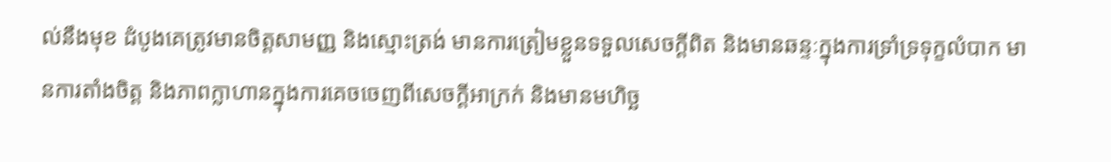ល់នឹងមុខ ដំបូងគេត្រូវមានចិត្តសាមញ្ញ និងស្មោះត្រង់ មានការត្រៀមខ្លួនទទួលសេចក្ដីពិត និងមានឆន្ទៈក្នុងការទ្រាំទ្រទុក្ខលំបាក មានការតាំងចិត្ត និងភាពក្លាហានក្នុងការគេចចេញពីសេចក្ដីអាក្រក់ និងមានមហិច្ឆ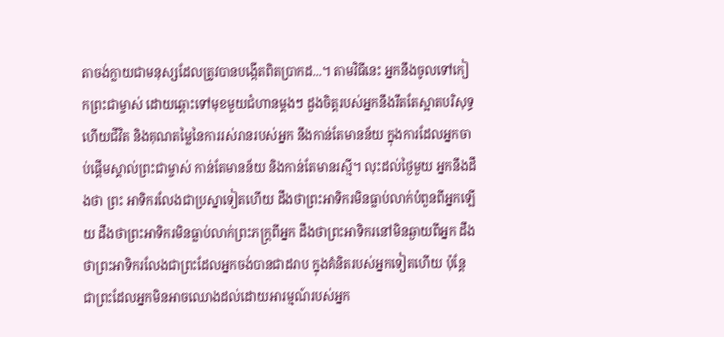តាចង់ក្លាយជាមនុស្សដែលត្រូវបានបង្កើតពិតប្រាកដ...។ តាមវិធីនេះ អ្នកនឹងចូលទៅកៀកព្រះជាម្ចាស់ ដោយឆ្ពោះទៅមុខមួយជំហានម្ដងៗ ដួងចិត្តរបស់អ្នកនឹងរឹតតែស្អាតបរិសុទ្ធ ហើយជីវិត និងគុណតម្លៃនៃការរស់រានរបស់អ្នក នឹងកាន់តែមានន័យ ក្នុងការដែលអ្នកចាប់ផ្ដើមស្គាល់ព្រះជាម្ចាស់ កាន់តែមានន័យ និងកាន់តែមានរស្មី។ លុះដល់ថ្ងៃមួយ អ្នកនឹងដឹងថា ព្រះ អាទិករលែងជាប្រស្នាទៀតហើយ ដឹងថាព្រះអាទិករមិនធ្លាប់លាក់បំពួនពីអ្នកឡើយ ដឹងថាព្រះអាទិករមិនធ្លាប់លាក់ព្រះភក្ត្រពីអ្នក ដឹងថាព្រះអាទិករនៅមិនឆ្ងាយពីអ្នក ដឹងថាព្រះអាទិករលែងជាព្រះដែលអ្នកចង់បានជាដរាប ក្នុងគំនិតរបស់អ្នកទៀតហើយ ប៉ុន្តែជាព្រះដែលអ្នកមិនអាចឈោងដល់ដោយអារម្មណ៍របស់អ្នក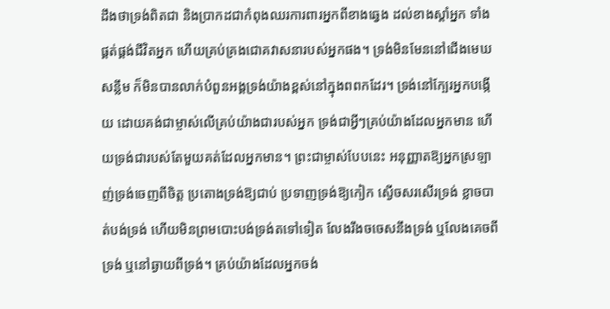ដឹងថាទ្រង់ពិតជា និងប្រាកដជាកំពុងឈរការពារអ្នកពីខាងឆ្វេង ដល់ខាងស្ដាំអ្នក ទាំងផ្គត់ផ្គង់ជីវិតអ្នក ហើយគ្រប់គ្រងជោគវាសនារបស់អ្នកផង។ ទ្រង់មិនមែននៅជើងមេឃសន្លឹម ក៏មិនបានលាក់បំពួនអង្គទ្រង់យ៉ាងខ្ពស់នៅក្នុងពពកដែរ។ ទ្រង់នៅក្បែរអ្នកបង្កើយ ដោយគង់ជាម្ចាស់លើគ្រប់យ៉ាងជារបស់អ្នក ទ្រង់ជាអ្វីៗគ្រប់យ៉ាងដែលអ្នកមាន ហើយទ្រង់ជារបស់តែមួយគត់ដែលអ្នកមាន។ ព្រះជាម្ចាស់បែបនេះ អនុញ្ញាតឱ្យអ្នកស្រឡាញ់ទ្រង់ចេញពីចិត្ត ប្រតោងទ្រង់ឱ្យជាប់ ប្រទាញទ្រង់ឱ្យកៀក ស្ងើចសរសើរទ្រង់ ខ្លាចបាត់បង់ទ្រង់ ហើយមិនព្រមបោះបង់ទ្រង់តទៅទៀត លែងរឹងចចេសនឹងទ្រង់ ឬលែងគេចពីទ្រង់ ឬនៅឆ្ងាយពីទ្រង់។ គ្រប់យ៉ាងដែលអ្នកចង់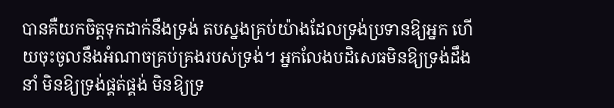បានគឺយកចិត្តទុកដាក់នឹងទ្រង់ តបស្នងគ្រប់យ៉ាងដែលទ្រង់ប្រទានឱ្យអ្នក ហើយចុះចូលនឹងអំណាចគ្រប់គ្រងរបស់ទ្រង់។ អ្នកលែងបដិសេធមិនឱ្យទ្រង់ដឹងនាំ មិនឱ្យទ្រង់ផ្គត់ផ្គង់ មិនឱ្យទ្រ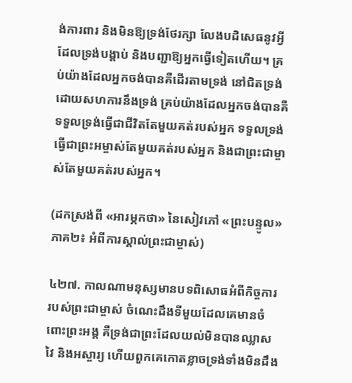ង់ការពារ និងមិនឱ្យទ្រង់ថែរក្សា លែងបដិសេធនូវអ្វីដែលទ្រង់បង្គាប់ និងបញ្ជាឱ្យអ្នកធ្វើទៀតហើយ។ គ្រប់យ៉ាងដែលអ្នកចង់បានគឺដើរតាមទ្រង់ នៅជិតទ្រង់ដោយសហការនឹងទ្រង់ គ្រប់យ៉ាងដែលអ្នកចង់បានគឺទទួលទ្រង់ធ្វើជាជីវិតតែមួយគត់របស់អ្នក ទទួលទ្រង់ធ្វើជាព្រះអម្ចាស់តែមួយគត់របស់អ្នក និងជាព្រះជាម្ចាស់តែមួយគត់របស់អ្នក។

(ដកស្រង់ពី «អារម្ភកថា» នៃសៀវភៅ «ព្រះបន្ទូល» ភាគ២៖ អំពីការស្គាល់ព្រះជាម្ចាស់)

៤២៧. កាលណាមនុស្សមានបទពិសោធអំពីកិច្ចការរបស់ព្រះជាម្ចាស់ ចំណេះដឹងទីមួយដែលគេមានចំពោះព្រះអង្គ គឺទ្រង់ជាព្រះដែលយល់មិនបានឈ្លាសវៃ និងអស្ចារ្យ ហើយពួកគេកោតខ្លាចទ្រង់ទាំងមិនដឹង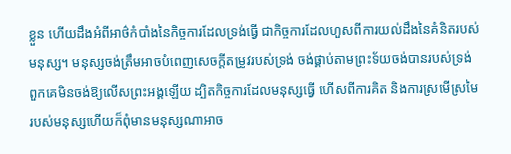ខ្លួន ហើយដឹងអំពីអាថ៌កំបាំងនៃកិច្ចការដែលទ្រង់ធ្វើ ជាកិច្ចការដែលហួសពីការយល់ដឹងនៃគំនិតរបស់មនុស្ស។ មនុស្សចង់ត្រឹមអាចបំពេញសេចក្ដីតម្រូវរបស់ទ្រង់ ចង់ផ្គាប់តាមព្រះទ័យចង់បានរបស់ទ្រង់ ពួកគេមិនចង់ឱ្យលើសព្រះអង្គឡើយ ដ្បិតកិច្ចការដែលមនុស្សធ្វើ ហើសពីការគិត និងការស្រមើស្រមៃរបស់មនុស្សហើយក៏ពុំមានមនុស្សណាអាច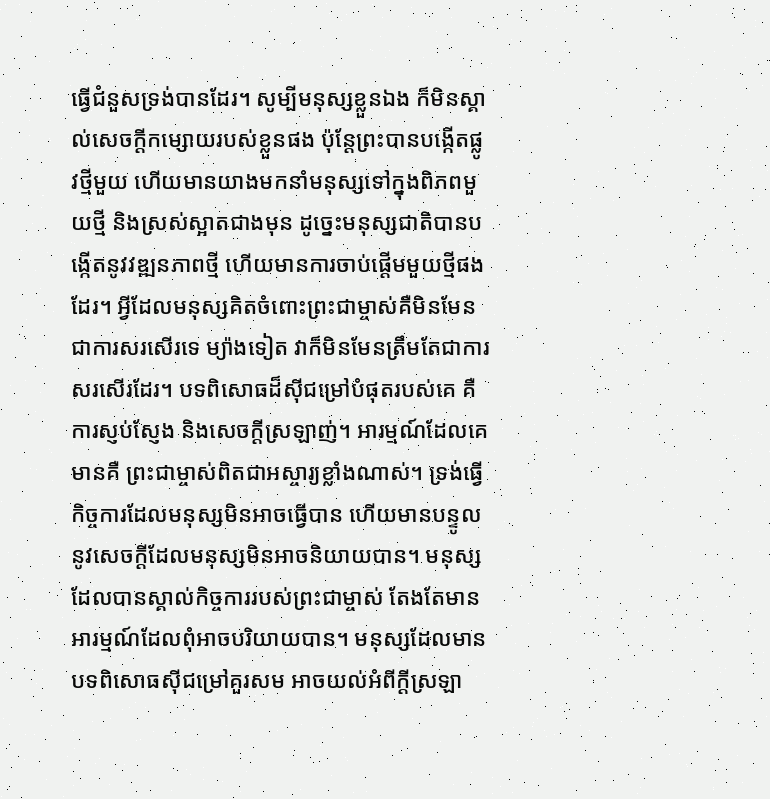ធ្វើជំនួសទ្រង់បានដែរ។ សូម្បីមនុស្សខ្លួនឯង ក៏មិនស្គាល់សេចក្ដីកម្សោយរបស់ខ្លួនផង ប៉ុន្តែព្រះបានបង្កើតផ្លូវថ្មីមួយ ហើយមានយាងមកនាំមនុស្សទៅក្នុងពិភពមួយថ្មី និងស្រស់ស្អាតជាងមុន ដូច្នេះមនុស្សជាតិបានបង្កើតនូវវឌ្ឍនភាពថ្មី ហើយមានការចាប់ផ្ដើមមួយថ្មីផងដែរ។ អ្វីដែលមនុស្សគិតចំពោះព្រះជាម្ចាស់គឺមិនមែនជាការសរសើរទេ ម្យ៉ាងទៀត វាក៏មិនមែនត្រឹមតែជាការសរសើរដែរ។ បទពិសោធដ៏ស៊ីជម្រៅបំផុតរបស់គេ គឺ ការស្ញប់ស្ញែង និងសេចក្ដីស្រឡាញ់។ អារម្មណ៍ដែលគេមានគឺ ព្រះជាម្ចាស់ពិតជាអស្ចារ្យខ្លាំងណាស់។ ទ្រង់ធ្វើកិច្ចការដែលមនុស្សមិនអាចធ្វើបាន ហើយមានបន្ទូលនូវសេចក្ដីដែលមនុស្សមិនអាចនិយាយបាន។ មនុស្សដែលបានស្គាល់កិច្ចការរបស់ព្រះជាម្ចាស់ តែងតែមានអារម្មណ៍ដែលពុំអាចបរិយាយបាន។ មនុស្សដែលមានបទពិសោធស៊ីជម្រៅគួរសម អាចយល់អំពីក្ដីស្រឡា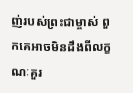ញ់របស់ព្រះជាម្ចាស់ ពួកគេអាចមិនដឹងពីលក្ខណៈគួរ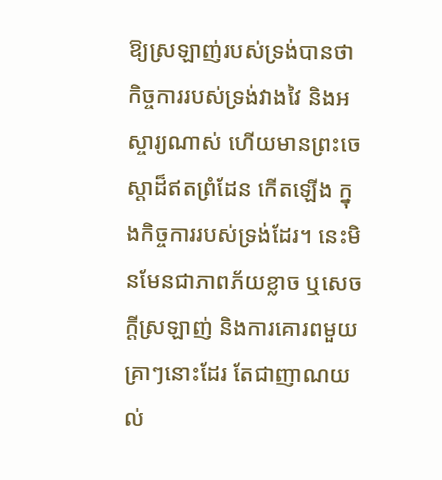ឱ្យស្រឡាញ់របស់ទ្រង់បានថា កិច្ចការរបស់ទ្រង់វាងវៃ និងអស្ចារ្យណាស់ ហើយមានព្រះចេស្ដាដ៏ឥតព្រំដែន កើតឡើង ក្នុងកិច្ចការរបស់ទ្រង់ដែរ។ នេះមិនមែនជាភាពភ័យខ្លាច ឬសេចក្ដីស្រឡាញ់ និងការគោរពមួយគ្រាៗនោះដែរ តែជាញាណយល់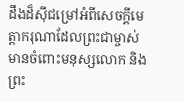ដឹងដ៏ស៊ីជម្រៅអំពីសេចក្ដីមេត្តាករុណាដែលព្រះជាម្ចាស់មានចំពោះមនុស្សលោក និងព្រះ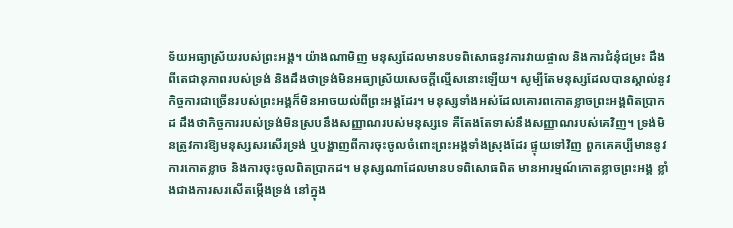ទ័យអធ្យាស្រ័យរបស់ព្រះអង្គ។ យ៉ាងណាមិញ មនុស្សដែលមានបទពិសោធនូវការវាយផ្ចាល និងការជំនុំជម្រះ ដឹងពីតេជានុភាពរបស់ទ្រង់ និងដឹងថាទ្រង់មិនអធ្យាស្រ័យសេចក្ដីល្មើសនោះឡើយ។ សូម្បីតែមនុស្សដែលបានស្គាល់នូវកិច្ចការជាច្រើនរបស់ព្រះអង្គក៏មិនអាចយល់ពីព្រះអង្គដែរ។ មនុស្សទាំងអស់ដែលគោរពកោតខ្លាចព្រះអង្គពិតប្រាកដ ដឹងថាកិច្ចការរបស់ទ្រង់មិនស្របនឹងសញ្ញាណរបស់មនុស្សទេ គឺតែងតែទាស់នឹងសញ្ញាណរបស់គេវិញ។ ទ្រង់មិនត្រូវការឱ្យមនុស្សសរសើរទ្រង់ ឬបង្ហាញពីការចុះចូលចំពោះព្រះអង្គទាំងស្រុងដែរ ផ្ទុយទៅវិញ ពួកគេគប្បីមាននូវការកោតខ្លាច និងការចុះចូលពិតប្រាកដ។ មនុស្សណាដែលមានបទពិសោធពិត មានអារម្មណ៍កោតខ្លាចព្រះអង្គ ខ្លាំងជាងការសរសើតម្កើងទ្រង់ នៅក្នុង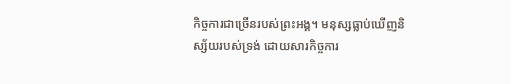កិច្ចការជាច្រើនរបស់ព្រះអង្គ។ មនុស្សធ្លាប់ឃើញនិស្ស័យរបស់ទ្រង់ ដោយសារកិច្ចការ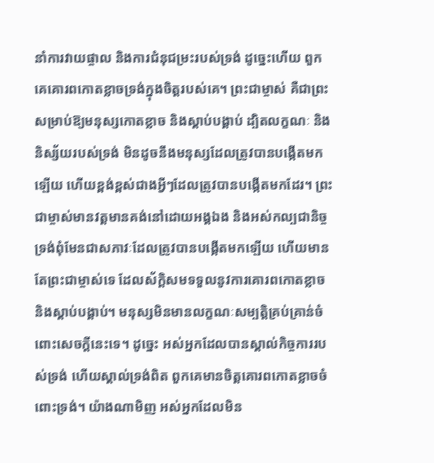នាំការវាយផ្ចាល និងការជំនុជម្រះរបស់ទ្រង់ ដូច្នេះហើយ ពួកគេគោរពកោតខ្លាចទ្រង់ក្នុងចិត្តរបស់គេ។ ព្រះជាម្ចាស់ គឺជាព្រះសម្រាប់ឱ្យមនុស្សកោតខ្លាច និងស្ដាប់បង្គាប់ ដ្បិតលក្ខណៈ និងនិស្ស័យរបស់ទ្រង់ មិនដូចនឹងមនុស្សដែលត្រូវបានបង្កើតមកឡើយ ហើយខ្ពង់ខ្ពស់ជាងអ្វីៗដែលត្រូវបានបង្កើតមកដែរ។ ព្រះជាម្ចាស់មានវត្តមានគង់នៅដោយអង្គឯង និងអស់កល្បជានិច្ច ទ្រង់ពុំមែនជាសភាវៈដែលត្រូវបានបង្កើតមកឡើយ ហើយមានតែព្រះជាម្ចាស់ទេ ដែលស័ក្ដិសមទទួលនូវការគោរពកោតខ្លាច និងស្ដាប់បង្គាប់។ មនុស្សមិនមានលក្ខណៈសម្បត្តិគ្រប់គ្រាន់ចំពោះសេចក្ដីនេះទេ។ ដូច្នេះ អស់អ្នកដែលបានស្គាល់កិច្ចការរបស់ទ្រង់ ហើយស្គាល់ទ្រង់ពិត ពួកគេមានចិត្តគោរពកោតខ្លាចចំពោះទ្រង់។ យ៉ាងណាមិញ អស់អ្នកដែលមិន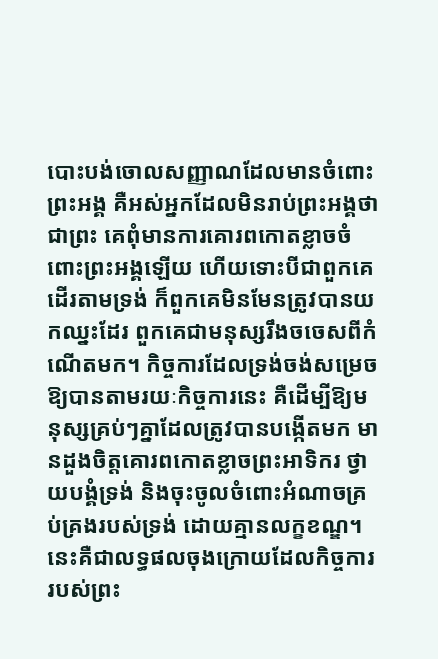បោះបង់ចោលសញ្ញាណដែលមានចំពោះព្រះអង្គ គឺអស់អ្នកដែលមិនរាប់ព្រះអង្គថាជាព្រះ គេពុំមានការគោរពកោតខ្លាចចំពោះព្រះអង្គឡើយ ហើយទោះបីជាពួកគេដើរតាមទ្រង់ ក៏ពួកគេមិនមែនត្រូវបានយកឈ្នះដែរ ពួកគេជាមនុស្សរឹងចចេសពីកំណើតមក។ កិច្ចការដែលទ្រង់ចង់សម្រេចឱ្យបានតាមរយៈកិច្ចការនេះ គឺដើម្បីឱ្យមនុស្សគ្រប់ៗគ្នាដែលត្រូវបានបង្កើតមក មានដួងចិត្តគោរពកោតខ្លាចព្រះអាទិករ ថ្វាយបង្គំទ្រង់ និងចុះចូលចំពោះអំណាចគ្រប់គ្រងរបស់ទ្រង់ ដោយគ្មានលក្ខខណ្ឌ។ នេះគឺជាលទ្ធផលចុងក្រោយដែលកិច្ចការរបស់ព្រះ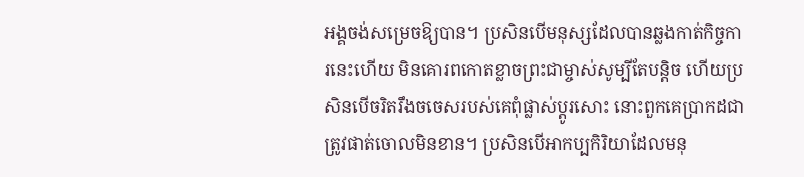អង្គចង់សម្រេចឱ្យបាន។ ប្រសិនបើមនុស្សដែលបានឆ្លងកាត់កិច្ចការនេះហើយ មិនគោរពកោតខ្លាចព្រះជាម្ចាស់សូម្បីតែបន្តិច ហើយប្រសិនបើចរិតរឹងចចេសរបស់គេពុំផ្លាស់ប្ដូរសោះ នោះពួកគេប្រាកដជាត្រូវផាត់ចោលមិនខាន។ ប្រសិនបើអាកប្បកិរិយាដែលមនុ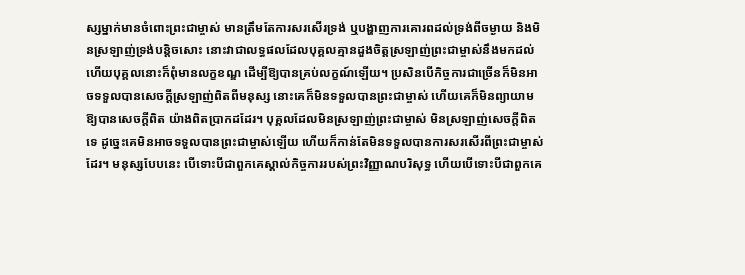ស្សម្នាក់មានចំពោះព្រះជាម្ចាស់ មានត្រឹមតែការសរសើរទ្រង់ ឬបង្ហាញការគោរពដល់ទ្រង់ពីចម្ងាយ និងមិនស្រឡាញ់ទ្រង់បន្តិចសោះ នោះវាជាលទ្ធផលដែលបុគ្គលគ្មានដួងចិត្តស្រឡាញ់ព្រះជាម្ចាស់នឹងមកដល់ ហើយបុគ្គលនោះក៏ពុំមានលក្ខខណ្ឌ ដើម្បីឱ្យបានគ្រប់លក្ខណ៍ឡើយ។ ប្រសិនបើកិច្ចការជាច្រើនក៏មិនអាចទទួលបានសេចក្ដីស្រឡាញ់ពិតពីមនុស្ស នោះគេក៏មិនទទួលបានព្រះជាម្ចាស់ ហើយគេក៏មិនព្យាយាមឱ្យបានសេចក្ដីពិត យ៉ាងពិតប្រាកដដែរ។ បុគ្គលដែលមិនស្រឡាញ់ព្រះជាម្ចាស់ មិនស្រឡាញ់សេចក្ដីពិតទេ ដូច្នេះគេមិនអាចទទួលបានព្រះជាម្ចាស់ឡើយ ហើយក៏កាន់តែមិនទទួលបានការសរសើរពីព្រះជាម្ចាស់ដែរ។ មនុស្សបែបនេះ បើទោះបីជាពួកគេស្គាល់កិច្ចការរបស់ព្រះវិញ្ញាណបរិសុទ្ធ ហើយបើទោះបីជាពួកគេ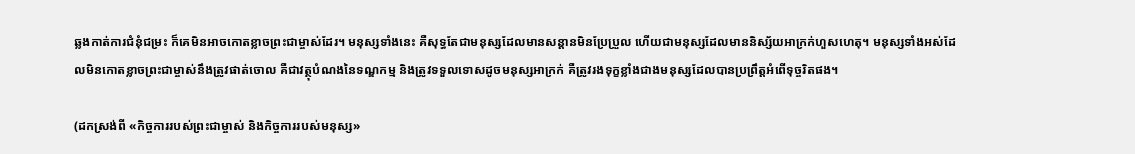ឆ្លងកាត់ការជំនុំជម្រះ ក៏គេមិនអាចកោតខ្លាចព្រះជាម្ចាស់ដែរ។ មនុស្សទាំងនេះ គឺសុទ្ធតែជាមនុស្សដែលមានសន្ដានមិនប្រែប្រួល ហើយជាមនុស្សដែលមាននិស្ស័យអាក្រក់ហួសហេតុ។ មនុស្សទាំងអស់ដែលមិនកោតខ្លាចព្រះជាម្ចាស់នឹងត្រូវផាត់ចោល គឺជាវត្ថុបំណងនៃទណ្ឌកម្ម និងត្រូវទទួលទោសដូចមនុស្សអាក្រក់ គឺត្រូវរងទុក្ខខ្លាំងជាងមនុស្សដែលបានប្រព្រឹត្តអំពើទុច្ចរិតផង។

(ដកស្រង់ពី «កិច្ចការរបស់ព្រះជាម្ចាស់ និងកិច្ចការរបស់មនុស្ស»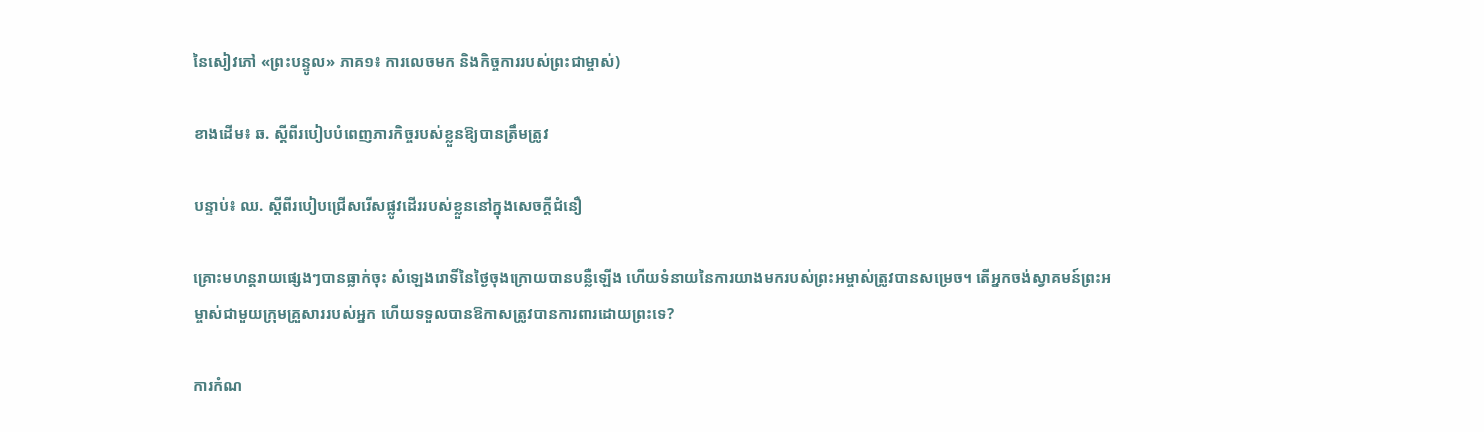នៃសៀវភៅ «ព្រះបន្ទូល» ភាគ១៖ ការលេចមក និងកិច្ចការរបស់ព្រះជាម្ចាស់)

ខាងដើម៖ ឆ. ស្ដីពីរបៀបបំពេញភារកិច្ចរបស់ខ្លួនឱ្យបានត្រឹមត្រូវ

បន្ទាប់៖ ឈ. ស្ដីពីរបៀបជ្រើសរើសផ្លូវដើររបស់ខ្លួននៅក្នុងសេចក្តីជំនឿ

គ្រោះមហន្តរាយផ្សេងៗបានធ្លាក់ចុះ សំឡេងរោទិ៍នៃថ្ងៃចុងក្រោយបានបន្លឺឡើង ហើយទំនាយនៃការយាងមករបស់ព្រះអម្ចាស់ត្រូវបានសម្រេច។ តើអ្នកចង់ស្វាគមន៍ព្រះអម្ចាស់ជាមួយក្រុមគ្រួសាររបស់អ្នក ហើយទទួលបានឱកាសត្រូវបានការពារដោយព្រះទេ?

ការកំណ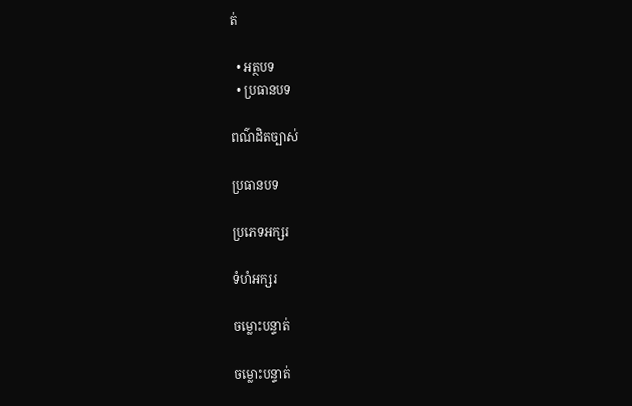ត់

  • អត្ថបទ
  • ប្រធានបទ

ពណ៌ដិតច្បាស់

ប្រធានបទ

ប្រភេទអក្សរ

ទំហំអក្សរ

ចម្លោះបន្ទាត់

ចម្លោះបន្ទាត់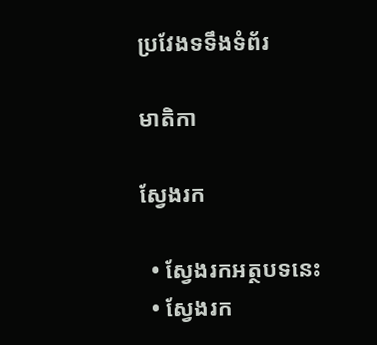ប្រវែងទទឹងទំព័រ

មាតិកា

ស្វែងរក

  • ស្វែងរកអត្ថបទនេះ
  • ស្វែងរក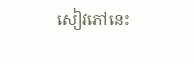សៀវភៅនេះ